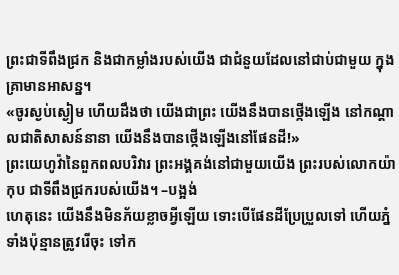ព្រះជាទីពឹងជ្រក និងជាកម្លាំងរបស់យើង ជាជំនួយដែលនៅជាប់ជាមួយ ក្នុងគ្រាមានអាសន្ន។
«ចូរស្ងប់ស្ងៀម ហើយដឹងថា យើងជាព្រះ យើងនឹងបានថ្កើងឡើង នៅកណ្ដាលជាតិសាសន៍នានា យើងនឹងបានថ្កើងឡើងនៅផែនដី!»
ព្រះយេហូវ៉ានៃពួកពលបរិវារ ព្រះអង្គគង់នៅជាមួយយើង ព្រះរបស់លោកយ៉ាកុប ជាទីពឹងជ្រករបស់យើង។ –បង្អង់
ហេតុនេះ យើងនឹងមិនភ័យខ្លាចអ្វីឡើយ ទោះបើផែនដីប្រែប្រួលទៅ ហើយភ្នំទាំងប៉ុន្មានត្រូវរើចុះ ទៅក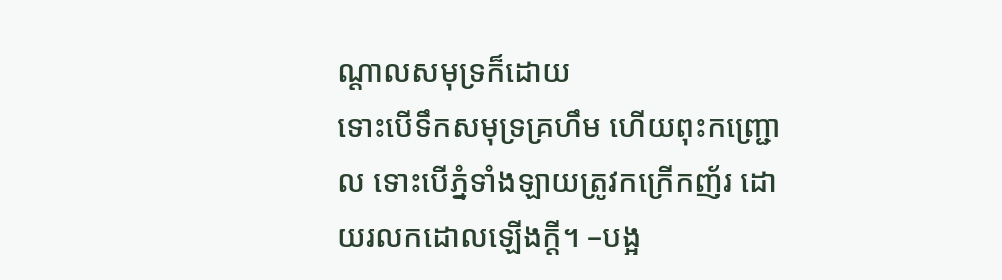ណ្ដាលសមុទ្រក៏ដោយ
ទោះបើទឹកសមុទ្រគ្រហឹម ហើយពុះកញ្រ្ជោល ទោះបើភ្នំទាំងឡាយត្រូវកក្រើកញ័រ ដោយរលកដោលឡើងក្ដី។ –បង្អ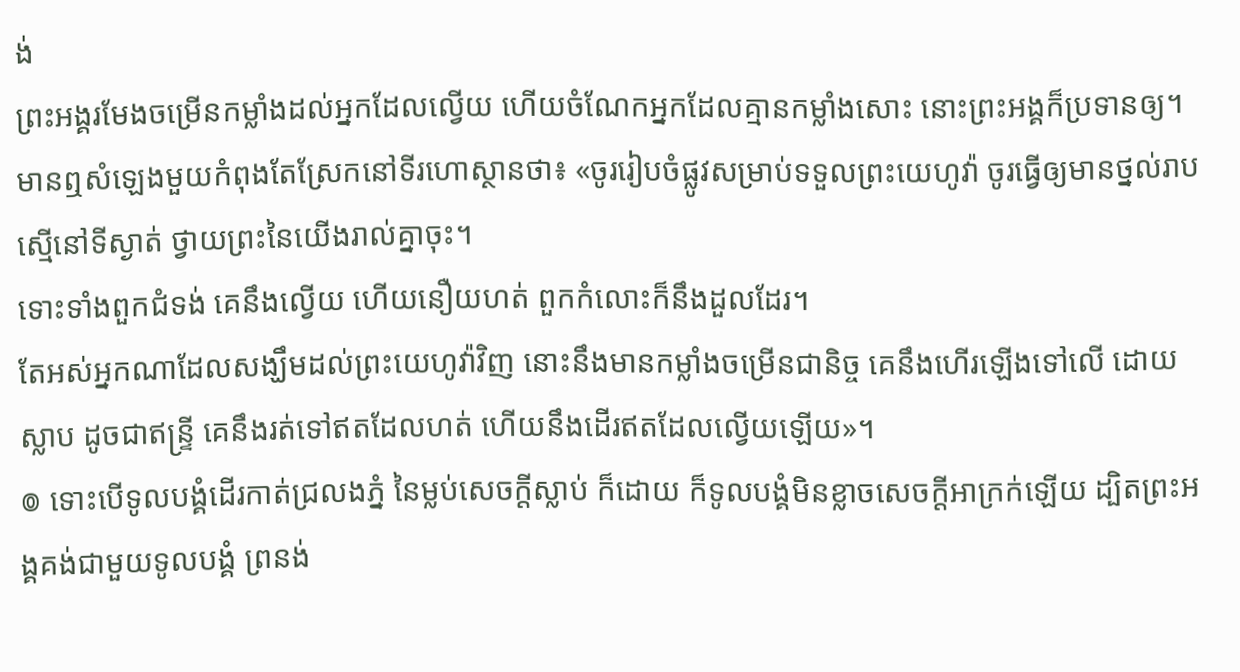ង់
ព្រះអង្គរមែងចម្រើនកម្លាំងដល់អ្នកដែលល្វើយ ហើយចំណែកអ្នកដែលគ្មានកម្លាំងសោះ នោះព្រះអង្គក៏ប្រទានឲ្យ។
មានឮសំឡេងមួយកំពុងតែស្រែកនៅទីរហោស្ថានថា៖ «ចូររៀបចំផ្លូវសម្រាប់ទទួលព្រះយេហូវ៉ា ចូរធ្វើឲ្យមានថ្នល់រាបស្មើនៅទីស្ងាត់ ថ្វាយព្រះនៃយើងរាល់គ្នាចុះ។
ទោះទាំងពួកជំទង់ គេនឹងល្វើយ ហើយនឿយហត់ ពួកកំលោះក៏នឹងដួលដែរ។
តែអស់អ្នកណាដែលសង្ឃឹមដល់ព្រះយេហូវ៉ាវិញ នោះនឹងមានកម្លាំងចម្រើនជានិច្ច គេនឹងហើរឡើងទៅលើ ដោយស្លាប ដូចជាឥន្ទ្រី គេនឹងរត់ទៅឥតដែលហត់ ហើយនឹងដើរឥតដែលល្វើយឡើយ»។
៙ ទោះបើទូលបង្គំដើរកាត់ជ្រលងភ្នំ នៃម្លប់សេចក្ដីស្លាប់ ក៏ដោយ ក៏ទូលបង្គំមិនខ្លាចសេចក្ដីអាក្រក់ឡើយ ដ្បិតព្រះអង្គគង់ជាមួយទូលបង្គំ ព្រនង់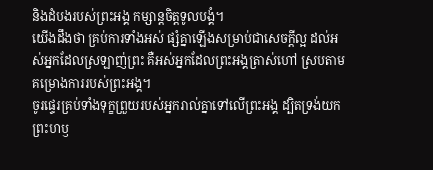និងដំបងរបស់ព្រះអង្គ កម្សាន្តចិត្តទូលបង្គំ។
យើងដឹងថា គ្រប់ការទាំងអស់ ផ្សំគ្នាឡើងសម្រាប់ជាសេចក្តីល្អ ដល់អស់អ្នកដែលស្រឡាញ់ព្រះ គឺអស់អ្នកដែលព្រះអង្គត្រាស់ហៅ ស្របតាមគម្រោងការរបស់ព្រះអង្គ។
ចូរផ្ទេរគ្រប់ទាំងទុក្ខព្រួយរបស់អ្នករាល់គ្នាទៅលើព្រះអង្គ ដ្បិតទ្រង់យកព្រះហឫ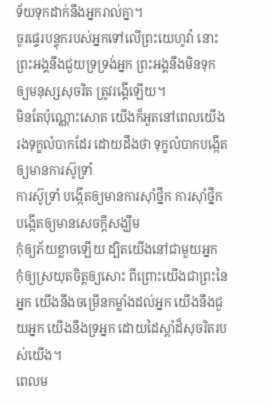ទ័យទុកដាក់នឹងអ្នករាល់គ្នា។
ចូរផ្ទេរបន្ទុករបស់អ្នកទៅលើព្រះយេហូវ៉ា នោះព្រះអង្គនឹងជួយទ្រទ្រង់អ្នក ព្រះអង្គនឹងមិនទុកឲ្យមនុស្សសុចរិត ត្រូវរង្គើឡើយ។
មិនតែប៉ុណ្ណោះសោត យើងក៏អួតនៅពេលយើងរងទុក្ខលំបាកដែរ ដោយដឹងថា ទុក្ខលំបាកបង្កើតឲ្យមានការស៊ូទ្រាំ
ការស៊ូទ្រាំ បង្កើតឲ្យមានការស៊ាំថ្នឹក ការស៊ាំថ្នឹក បង្កើតឲ្យមានសេចក្តីសង្ឃឹម
កុំឲ្យភ័យខ្លាចឡើយ ដ្បិតយើងនៅជាមួយអ្នក កុំឲ្យស្រយុតចិត្តឲ្យសោះ ពីព្រោះយើងជាព្រះនៃអ្នក យើងនឹងចម្រើនកម្លាំងដល់អ្នក យើងនឹងជួយអ្នក យើងនឹងទ្រអ្នក ដោយដៃស្តាំដ៏សុចរិតរបស់យើង។
ពេលម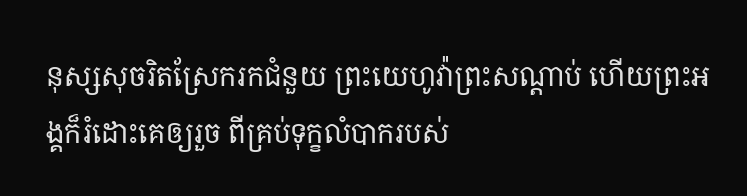នុស្សសុចរិតស្រែករកជំនួយ ព្រះយេហូវ៉ាព្រះសណ្ដាប់ ហើយព្រះអង្គក៏រំដោះគេឲ្យរួច ពីគ្រប់ទុក្ខលំបាករបស់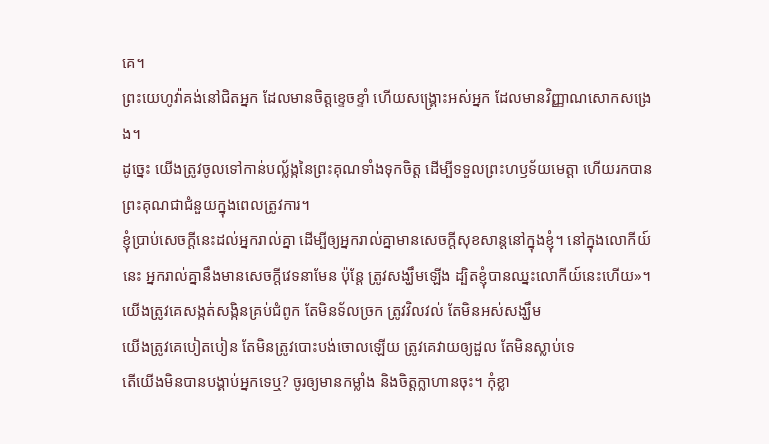គេ។
ព្រះយេហូវ៉ាគង់នៅជិតអ្នក ដែលមានចិត្តខ្ទេចខ្ទាំ ហើយសង្គ្រោះអស់អ្នក ដែលមានវិញ្ញាណសោកសង្រេង។
ដូច្នេះ យើងត្រូវចូលទៅកាន់បល្ល័ង្កនៃព្រះគុណទាំងទុកចិត្ត ដើម្បីទទួលព្រះហឫទ័យមេត្តា ហើយរកបានព្រះគុណជាជំនួយក្នុងពេលត្រូវការ។
ខ្ញុំប្រាប់សេចក្ដីនេះដល់អ្នករាល់គ្នា ដើម្បីឲ្យអ្នករាល់គ្នាមានសេចក្តីសុខសាន្តនៅក្នុងខ្ញុំ។ នៅក្នុងលោកីយ៍នេះ អ្នករាល់គ្នានឹងមានសេចក្តីវេទនាមែន ប៉ុន្តែ ត្រូវសង្ឃឹមឡើង ដ្បិតខ្ញុំបានឈ្នះលោកីយ៍នេះហើយ»។
យើងត្រូវគេសង្កត់សង្កិនគ្រប់ជំពូក តែមិនទ័លច្រក ត្រូវវិលវល់ តែមិនអស់សង្ឃឹម
យើងត្រូវគេបៀតបៀន តែមិនត្រូវបោះបង់ចោលឡើយ ត្រូវគេវាយឲ្យដួល តែមិនស្លាប់ទេ
តើយើងមិនបានបង្គាប់អ្នកទេឬ? ចូរឲ្យមានកម្លាំង និងចិត្តក្លាហានចុះ។ កុំខ្លា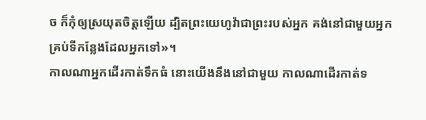ច ក៏កុំឲ្យស្រយុតចិត្តឡើយ ដ្បិតព្រះយេហូវ៉ាជាព្រះរបស់អ្នក គង់នៅជាមួយអ្នកគ្រប់ទីកន្លែងដែលអ្នកទៅ»។
កាលណាអ្នកដើរកាត់ទឹកធំ នោះយើងនឹងនៅជាមួយ កាលណាដើរកាត់ទ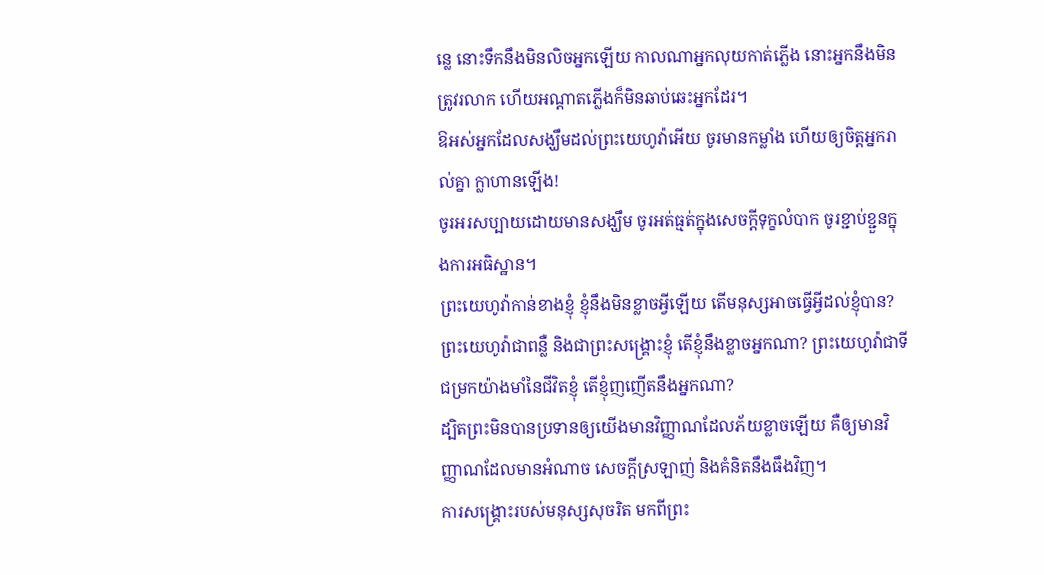ន្លេ នោះទឹកនឹងមិនលិចអ្នកឡើយ កាលណាអ្នកលុយកាត់ភ្លើង នោះអ្នកនឹងមិនត្រូវរលាក ហើយអណ្ដាតភ្លើងក៏មិនឆាប់ឆេះអ្នកដែរ។
ឱអស់អ្នកដែលសង្ឃឹមដល់ព្រះយេហូវ៉ាអើយ ចូរមានកម្លាំង ហើយឲ្យចិត្តអ្នករាល់គ្នា ក្លាហានឡើង!
ចូរអរសប្បាយដោយមានសង្ឃឹម ចូរអត់ធ្មត់ក្នុងសេចក្តីទុក្ខលំបាក ចូរខ្ជាប់ខ្ជួនក្នុងការអធិស្ឋាន។
ព្រះយេហូវ៉ាកាន់ខាងខ្ញុំ ខ្ញុំនឹងមិនខ្លាចអ្វីឡើយ តើមនុស្សអាចធ្វើអ្វីដល់ខ្ញុំបាន?
ព្រះយេហូវ៉ាជាពន្លឺ និងជាព្រះសង្គ្រោះខ្ញុំ តើខ្ញុំនឹងខ្លាចអ្នកណា? ព្រះយេហូវ៉ាជាទីជម្រកយ៉ាងមាំនៃជីវិតខ្ញុំ តើខ្ញុំញញើតនឹងអ្នកណា?
ដ្បិតព្រះមិនបានប្រទានឲ្យយើងមានវិញ្ញាណដែលភ័យខ្លាចឡើយ គឺឲ្យមានវិញ្ញាណដែលមានអំណាច សេចក្ដីស្រឡាញ់ និងគំនិតនឹងធឹងវិញ។
ការសង្គ្រោះរបស់មនុស្សសុចរិត មកពីព្រះ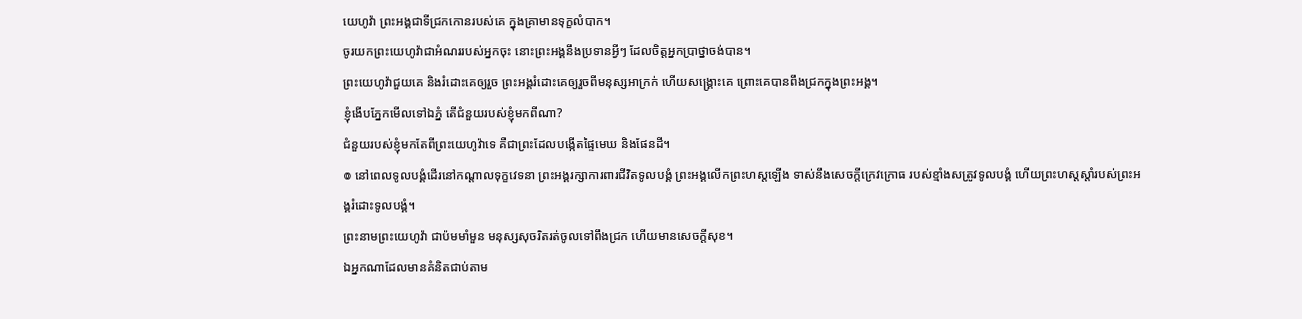យេហូវ៉ា ព្រះអង្គជាទីជ្រកកោនរបស់គេ ក្នុងគ្រាមានទុក្ខលំបាក។
ចូរយកព្រះយេហូវ៉ាជាអំណររបស់អ្នកចុះ នោះព្រះអង្គនឹងប្រទានអ្វីៗ ដែលចិត្តអ្នកប្រាថ្នាចង់បាន។
ព្រះយេហូវ៉ាជួយគេ និងរំដោះគេឲ្យរួច ព្រះអង្គរំដោះគេឲ្យរួចពីមនុស្សអាក្រក់ ហើយសង្គ្រោះគេ ព្រោះគេបានពឹងជ្រកក្នុងព្រះអង្គ។
ខ្ញុំងើបភ្នែកមើលទៅឯភ្នំ តើជំនួយរបស់ខ្ញុំមកពីណា?
ជំនួយរបស់ខ្ញុំមកតែពីព្រះយេហូវ៉ាទេ គឺជាព្រះដែលបង្កើតផ្ទៃមេឃ និងផែនដី។
៙ នៅពេលទូលបង្គំដើរនៅកណ្ដាលទុក្ខវេទនា ព្រះអង្គរក្សាការពារជីវិតទូលបង្គំ ព្រះអង្គលើកព្រះហស្តឡើង ទាស់នឹងសេចក្ដីក្រេវក្រោធ របស់ខ្មាំងសត្រូវទូលបង្គំ ហើយព្រះហស្តស្តាំរបស់ព្រះអង្គរំដោះទូលបង្គំ។
ព្រះនាមព្រះយេហូវ៉ា ជាប៉មមាំមួន មនុស្សសុចរិតរត់ចូលទៅពឹងជ្រក ហើយមានសេចក្ដីសុខ។
ឯអ្នកណាដែលមានគំនិតជាប់តាម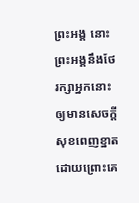ព្រះអង្គ នោះព្រះអង្គនឹងថែរក្សាអ្នកនោះ ឲ្យមានសេចក្ដីសុខពេញខ្នាត ដោយព្រោះគេ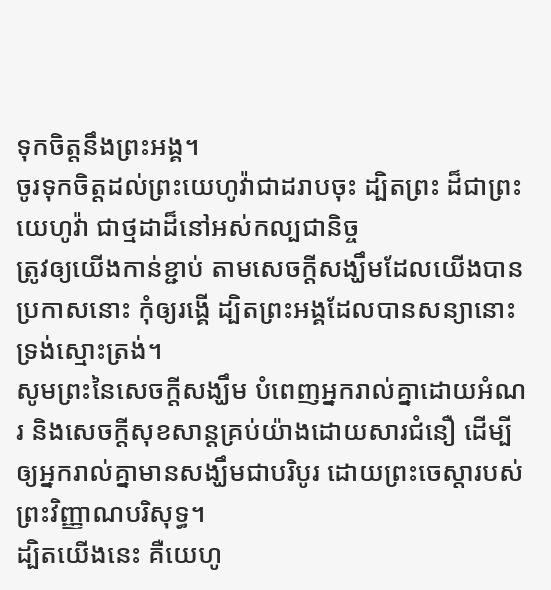ទុកចិត្តនឹងព្រះអង្គ។
ចូរទុកចិត្តដល់ព្រះយេហូវ៉ាជាដរាបចុះ ដ្បិតព្រះ ដ៏ជាព្រះយេហូវ៉ា ជាថ្មដាដ៏នៅអស់កល្បជានិច្ច
ត្រូវឲ្យយើងកាន់ខ្ជាប់ តាមសេចក្តីសង្ឃឹមដែលយើងបានប្រកាសនោះ កុំឲ្យរង្គើ ដ្បិតព្រះអង្គដែលបានសន្យានោះ ទ្រង់ស្មោះត្រង់។
សូមព្រះនៃសេចក្តីសង្ឃឹម បំពេញអ្នករាល់គ្នាដោយអំណរ និងសេចក្តីសុខសាន្តគ្រប់យ៉ាងដោយសារជំនឿ ដើម្បីឲ្យអ្នករាល់គ្នាមានសង្ឃឹមជាបរិបូរ ដោយព្រះចេស្តារបស់ព្រះវិញ្ញាណបរិសុទ្ធ។
ដ្បិតយើងនេះ គឺយេហូ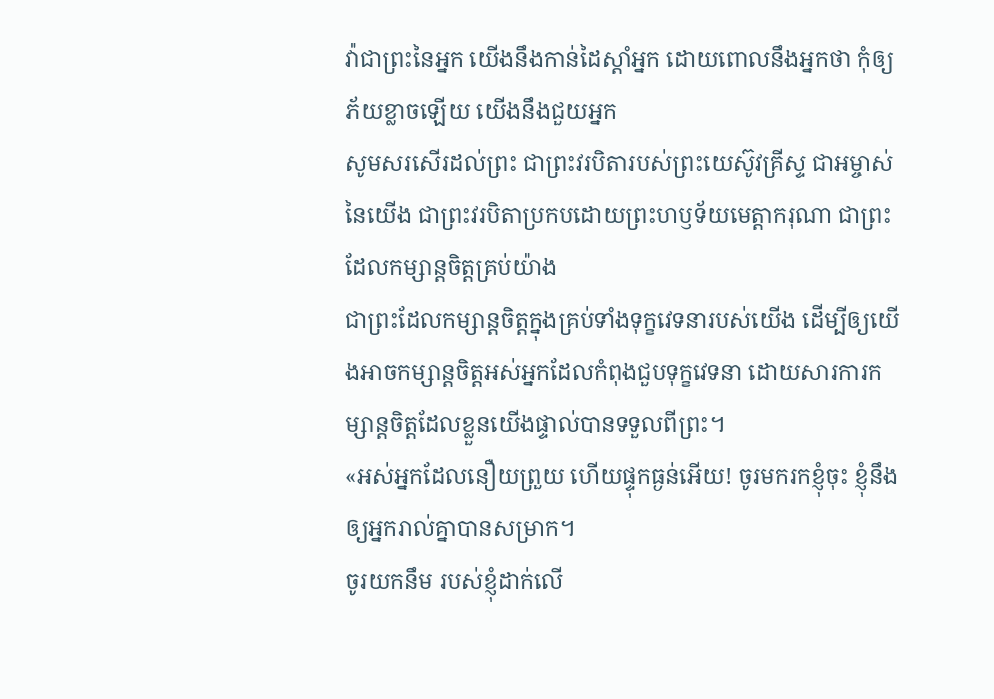វ៉ាជាព្រះនៃអ្នក យើងនឹងកាន់ដៃស្តាំអ្នក ដោយពោលនឹងអ្នកថា កុំឲ្យភ័យខ្លាចឡើយ យើងនឹងជួយអ្នក
សូមសរសើរដល់ព្រះ ជាព្រះវរបិតារបស់ព្រះយេស៊ូវគ្រីស្ទ ជាអម្ចាស់នៃយើង ជាព្រះវរបិតាប្រកបដោយព្រះហឫទ័យមេត្ដាករុណា ជាព្រះដែលកម្សាន្តចិត្តគ្រប់យ៉ាង
ជាព្រះដែលកម្សាន្តចិត្តក្នុងគ្រប់ទាំងទុក្ខវេទនារបស់យើង ដើម្បីឲ្យយើងអាចកម្សាន្តចិត្តអស់អ្នកដែលកំពុងជួបទុក្ខវេទនា ដោយសារការកម្សាន្តចិត្តដែលខ្លួនយើងផ្ទាល់បានទទួលពីព្រះ។
«អស់អ្នកដែលនឿយព្រួយ ហើយផ្ទុកធ្ងន់អើយ! ចូរមករកខ្ញុំចុះ ខ្ញុំនឹងឲ្យអ្នករាល់គ្នាបានសម្រាក។
ចូរយកនឹម របស់ខ្ញុំដាក់លើ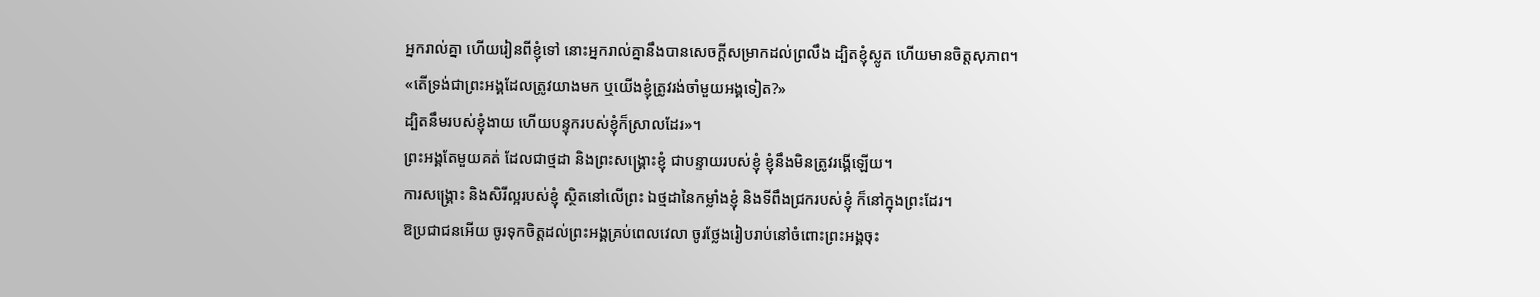អ្នករាល់គ្នា ហើយរៀនពីខ្ញុំទៅ នោះអ្នករាល់គ្នានឹងបានសេចក្តីសម្រាកដល់ព្រលឹង ដ្បិតខ្ញុំស្លូត ហើយមានចិត្តសុភាព។
«តើទ្រង់ជាព្រះអង្គដែលត្រូវយាងមក ឬយើងខ្ញុំត្រូវរង់ចាំមួយអង្គទៀត?»
ដ្បិតនឹមរបស់ខ្ញុំងាយ ហើយបន្ទុករបស់ខ្ញុំក៏ស្រាលដែរ»។
ព្រះអង្គតែមួយគត់ ដែលជាថ្មដា និងព្រះសង្គ្រោះខ្ញុំ ជាបន្ទាយរបស់ខ្ញុំ ខ្ញុំនឹងមិនត្រូវរង្គើឡើយ។
ការសង្គ្រោះ និងសិរីល្អរបស់ខ្ញុំ ស្ថិតនៅលើព្រះ ឯថ្មដានៃកម្លាំងខ្ញុំ និងទីពឹងជ្រករបស់ខ្ញុំ ក៏នៅក្នុងព្រះដែរ។
ឱប្រជាជនអើយ ចូរទុកចិត្តដល់ព្រះអង្គគ្រប់ពេលវេលា ចូរថ្លែងរៀបរាប់នៅចំពោះព្រះអង្គចុះ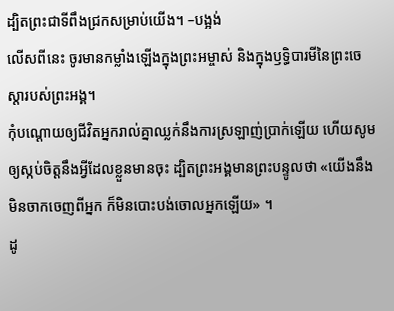ដ្បិតព្រះជាទីពឹងជ្រកសម្រាប់យើង។ –បង្អង់
លើសពីនេះ ចូរមានកម្លាំងឡើងក្នុងព្រះអម្ចាស់ និងក្នុងឫទ្ធិបារមីនៃព្រះចេស្តារបស់ព្រះអង្គ។
កុំបណ្ដោយឲ្យជីវិតអ្នករាល់គ្នាឈ្លក់នឹងការស្រឡាញ់ប្រាក់ឡើយ ហើយសូមឲ្យស្កប់ចិត្តនឹងអ្វីដែលខ្លួនមានចុះ ដ្បិតព្រះអង្គមានព្រះបន្ទូលថា «យើងនឹងមិនចាកចេញពីអ្នក ក៏មិនបោះបង់ចោលអ្នកឡើយ» ។
ដូ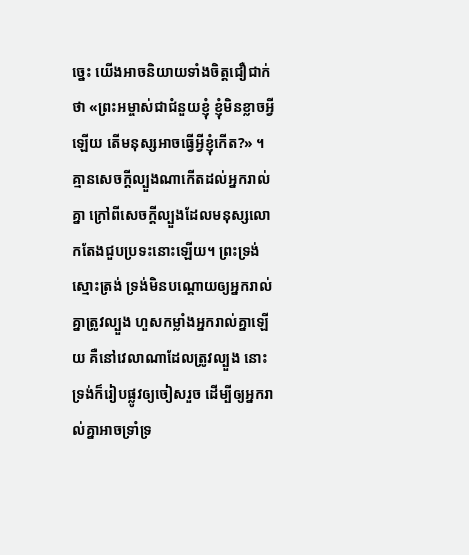ច្នេះ យើងអាចនិយាយទាំងចិត្តជឿជាក់ថា «ព្រះអម្ចាស់ជាជំនួយខ្ញុំ ខ្ញុំមិនខ្លាចអ្វីឡើយ តើមនុស្សអាចធ្វើអ្វីខ្ញុំកើត?» ។
គ្មានសេចក្តីល្បួងណាកើតដល់អ្នករាល់គ្នា ក្រៅពីសេចក្តីល្បួងដែលមនុស្សលោកតែងជួបប្រទះនោះឡើយ។ ព្រះទ្រង់ស្មោះត្រង់ ទ្រង់មិនបណ្ដោយឲ្យអ្នករាល់គ្នាត្រូវល្បួង ហួសកម្លាំងអ្នករាល់គ្នាឡើយ គឺនៅវេលាណាដែលត្រូវល្បួង នោះទ្រង់ក៏រៀបផ្លូវឲ្យចៀសរួច ដើម្បីឲ្យអ្នករាល់គ្នាអាចទ្រាំទ្រ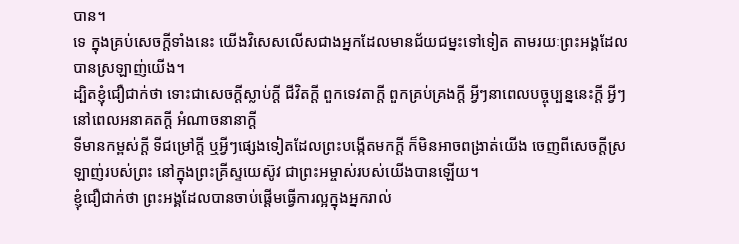បាន។
ទេ ក្នុងគ្រប់សេចក្តីទាំងនេះ យើងវិសេសលើសជាងអ្នកដែលមានជ័យជម្នះទៅទៀត តាមរយៈព្រះអង្គដែលបានស្រឡាញ់យើង។
ដ្បិតខ្ញុំជឿជាក់ថា ទោះជាសេចក្ដីស្លាប់ក្ដី ជីវិតក្ដី ពួកទេវតាក្ដី ពួកគ្រប់គ្រងក្ដី អ្វីៗនាពេលបច្ចុប្បន្ននេះក្ដី អ្វីៗនៅពេលអនាគតក្ដី អំណាចនានាក្ដី
ទីមានកម្ពស់ក្ដី ទីជម្រៅក្ដី ឬអ្វីៗផ្សេងទៀតដែលព្រះបង្កើតមកក្តី ក៏មិនអាចពង្រាត់យើង ចេញពីសេចក្តីស្រឡាញ់របស់ព្រះ នៅក្នុងព្រះគ្រីស្ទយេស៊ូវ ជាព្រះអម្ចាស់របស់យើងបានឡើយ។
ខ្ញុំជឿជាក់ថា ព្រះអង្គដែលបានចាប់ផ្តើមធ្វើការល្អក្នុងអ្នករាល់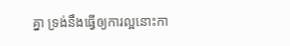គ្នា ទ្រង់នឹងធ្វើឲ្យការល្អនោះកា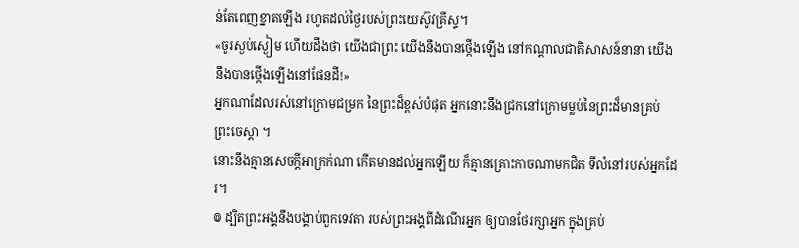ន់តែពេញខ្នាតឡើង រហូតដល់ថ្ងៃរបស់ព្រះយេស៊ូវគ្រីស្ទ។
«ចូរស្ងប់ស្ងៀម ហើយដឹងថា យើងជាព្រះ យើងនឹងបានថ្កើងឡើង នៅកណ្ដាលជាតិសាសន៍នានា យើងនឹងបានថ្កើងឡើងនៅផែនដី!»
អ្នកណាដែលរស់នៅក្រោមជម្រក នៃព្រះដ៏ខ្ពស់បំផុត អ្នកនោះនឹងជ្រកនៅក្រោមម្លប់នៃព្រះដ៏មានគ្រប់ ព្រះចេស្តា ។
នោះនឹងគ្មានសេចក្ដីអាក្រក់ណា កើតមានដល់អ្នកឡើយ ក៏គ្មានគ្រោះកាចណាមកជិត ទីលំនៅរបស់អ្នកដែរ។
៙ ដ្បិតព្រះអង្គនឹងបង្គាប់ពួកទេវតា របស់ព្រះអង្គពីដំណើរអ្នក ឲ្យបានថែរក្សាអ្នក ក្នុងគ្រប់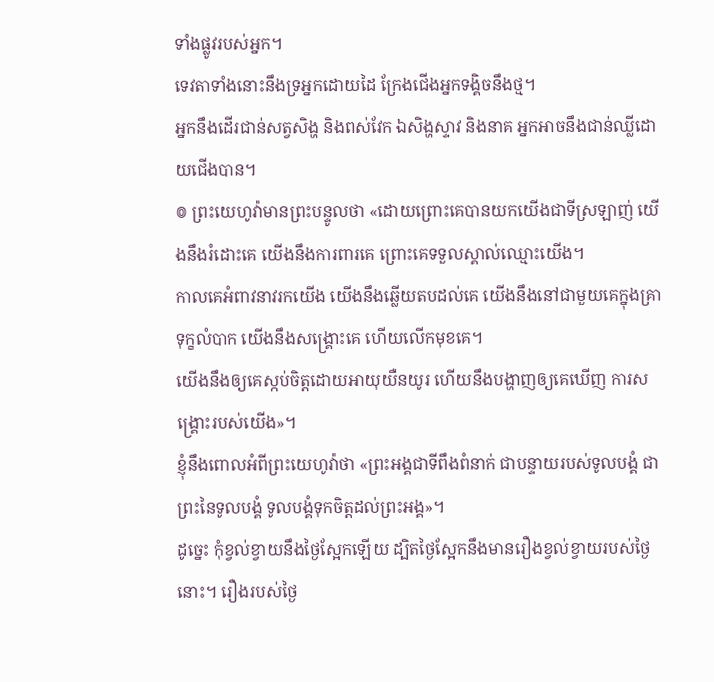ទាំងផ្លូវរបស់អ្នក។
ទេវតាទាំងនោះនឹងទ្រអ្នកដោយដៃ ក្រែងជើងអ្នកទង្គិចនឹងថ្ម។
អ្នកនឹងដើរជាន់សត្វសិង្ហ និងពស់វែក ឯសិង្ហស្ទាវ និងនាគ អ្នកអាចនឹងជាន់ឈ្លីដោយជើងបាន។
៙ ព្រះយេហូវ៉ាមានព្រះបន្ទូលថា «ដោយព្រោះគេបានយកយើងជាទីស្រឡាញ់ យើងនឹងរំដោះគេ យើងនឹងការពារគេ ព្រោះគេទទួលស្គាល់ឈ្មោះយើង។
កាលគេអំពាវនាវរកយើង យើងនឹងឆ្លើយតបដល់គេ យើងនឹងនៅជាមួយគេក្នុងគ្រាទុក្ខលំបាក យើងនឹងសង្គ្រោះគេ ហើយលើកមុខគេ។
យើងនឹងឲ្យគេស្កប់ចិត្តដោយអាយុយឺនយូរ ហើយនឹងបង្ហាញឲ្យគេឃើញ ការសង្គ្រោះរបស់យើង»។
ខ្ញុំនឹងពោលអំពីព្រះយេហូវ៉ាថា «ព្រះអង្គជាទីពឹងពំនាក់ ជាបន្ទាយរបស់ទូលបង្គំ ជាព្រះនៃទូលបង្គំ ទូលបង្គំទុកចិត្តដល់ព្រះអង្គ»។
ដូច្នេះ កុំខ្វល់ខ្វាយនឹងថ្ងៃស្អែកឡើយ ដ្បិតថ្ងៃស្អែកនឹងមានរឿងខ្វល់ខ្វាយរបស់ថ្ងៃនោះ។ រឿងរបស់ថ្ងៃ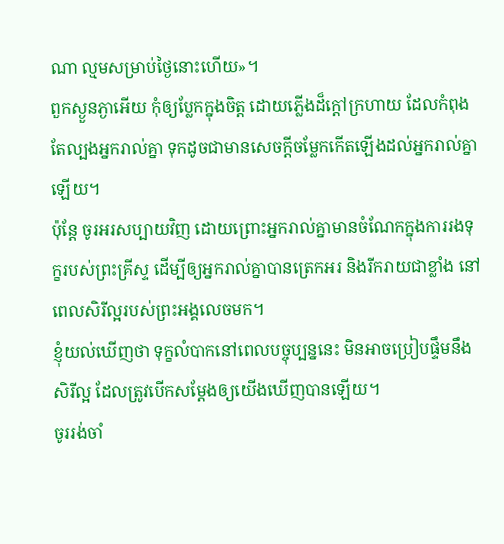ណា ល្មមសម្រាប់ថ្ងៃនោះហើយ»។
ពួកស្ងួនភ្ងាអើយ កុំឲ្យប្លែកក្នុងចិត្ត ដោយភ្លើងដ៏ក្តៅក្រហាយ ដែលកំពុងតែល្បងអ្នករាល់គ្នា ទុកដូចជាមានសេចក្តីចម្លែកកើតឡើងដល់អ្នករាល់គ្នាឡើយ។
ប៉ុន្តែ ចូរអរសប្បាយវិញ ដោយព្រោះអ្នករាល់គ្នាមានចំណែកក្នុងការរងទុក្ខរបស់ព្រះគ្រីស្ទ ដើម្បីឲ្យអ្នករាល់គ្នាបានត្រេកអរ និងរីករាយជាខ្លាំង នៅពេលសិរីល្អរបស់ព្រះអង្គលេចមក។
ខ្ញុំយល់ឃើញថា ទុក្ខលំបាកនៅពេលបច្ចុប្បន្ននេះ មិនអាចប្រៀបផ្ទឹមនឹងសិរីល្អ ដែលត្រូវបើកសម្ដែងឲ្យយើងឃើញបានឡើយ។
ចូររង់ចាំ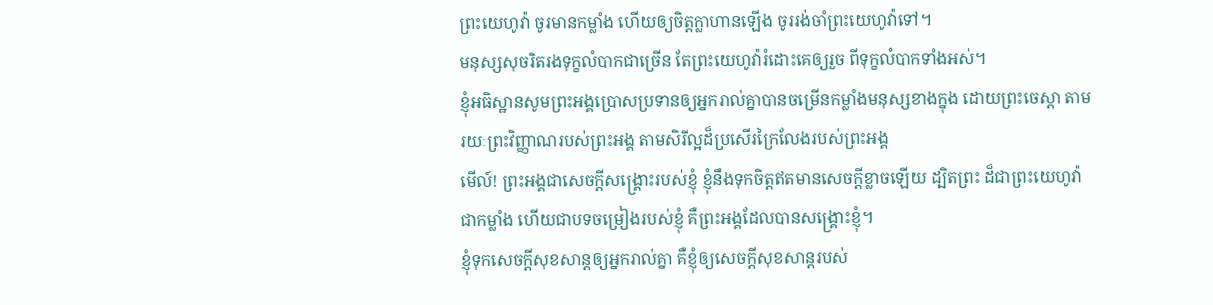ព្រះយេហូវ៉ា ចូរមានកម្លាំង ហើយឲ្យចិត្តក្លាហានឡើង ចូររង់ចាំព្រះយេហូវ៉ាទៅ។
មនុស្សសុចរិតរងទុក្ខលំបាកជាច្រើន តែព្រះយេហូវ៉ារំដោះគេឲ្យរួច ពីទុក្ខលំបាកទាំងអស់។
ខ្ញុំអធិស្ឋានសូមព្រះអង្គប្រោសប្រទានឲ្យអ្នករាល់គ្នាបានចម្រើនកម្លាំងមនុស្សខាងក្នុង ដោយព្រះចេស្ដា តាមរយៈព្រះវិញ្ញាណរបស់ព្រះអង្គ តាមសិរីល្អដ៏ប្រសើរក្រៃលែងរបស់ព្រះអង្គ
មើល៍! ព្រះអង្គជាសេចក្ដីសង្គ្រោះរបស់ខ្ញុំ ខ្ញុំនឹងទុកចិត្តឥតមានសេចក្ដីខ្លាចឡើយ ដ្បិតព្រះ ដ៏ជាព្រះយេហូវ៉ា ជាកម្លាំង ហើយជាបទចម្រៀងរបស់ខ្ញុំ គឺព្រះអង្គដែលបានសង្គ្រោះខ្ញុំ។
ខ្ញុំទុកសេចក្តីសុខសាន្តឲ្យអ្នករាល់គ្នា គឺខ្ញុំឲ្យសេចក្តីសុខសាន្តរបស់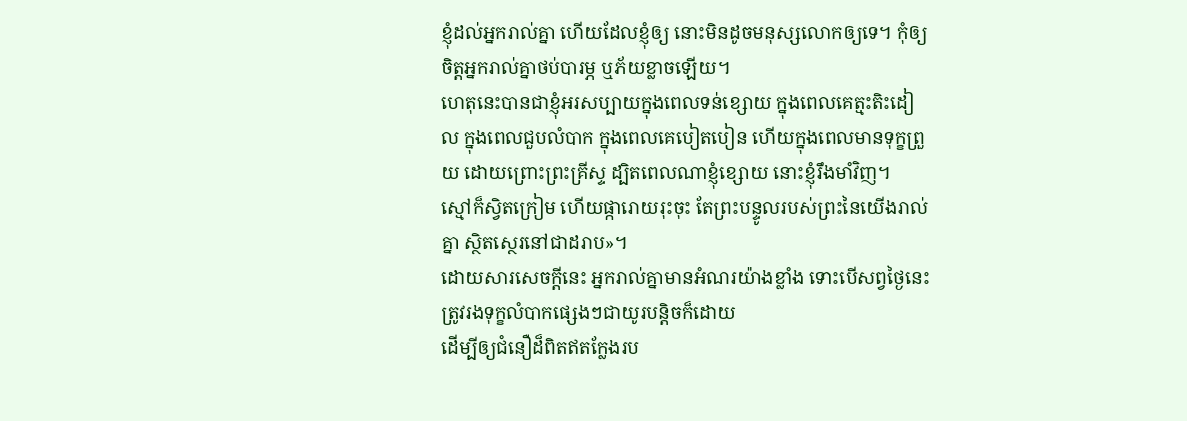ខ្ញុំដល់អ្នករាល់គ្នា ហើយដែលខ្ញុំឲ្យ នោះមិនដូចមនុស្សលោកឲ្យទេ។ កុំឲ្យចិត្តអ្នករាល់គ្នាថប់បារម្ភ ឬភ័យខ្លាចឡើយ។
ហេតុនេះបានជាខ្ញុំអរសប្បាយក្នុងពេលទន់ខ្សោយ ក្នុងពេលគេត្មះតិះដៀល ក្នុងពេលជួបលំបាក ក្នុងពេលគេបៀតបៀន ហើយក្នុងពេលមានទុក្ខព្រួយ ដោយព្រោះព្រះគ្រីស្ទ ដ្បិតពេលណាខ្ញុំខ្សោយ នោះខ្ញុំរឹងមាំវិញ។
ស្មៅក៏ស្វិតក្រៀម ហើយផ្ការោយរុះចុះ តែព្រះបន្ទូលរបស់ព្រះនៃយើងរាល់គ្នា ស្ថិតស្ថេរនៅជាដរាប»។
ដោយសារសេចក្តីនេះ អ្នករាល់គ្នាមានអំណរយ៉ាងខ្លាំង ទោះបើសព្វថៃ្ងនេះត្រូវរងទុក្ខលំបាកផ្សេងៗជាយូរបន្តិចក៏ដោយ
ដើម្បីឲ្យជំនឿដ៏ពិតឥតក្លែងរប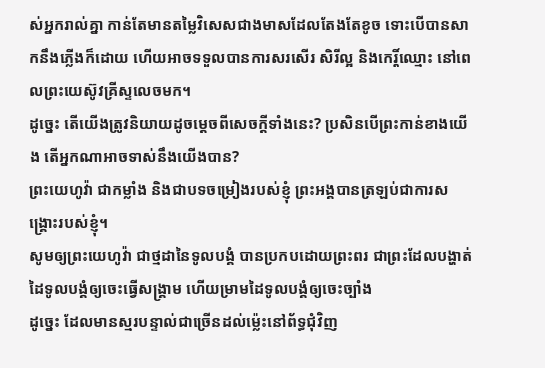ស់អ្នករាល់គ្នា កាន់តែមានតម្លៃវិសេសជាងមាសដែលតែងតែខូច ទោះបើបានសាកនឹងភ្លើងក៏ដោយ ហើយអាចទទួលបានការសរសើរ សិរីល្អ និងកេរ្តិ៍ឈ្មោះ នៅពេលព្រះយេស៊ូវគ្រីស្ទលេចមក។
ដូច្នេះ តើយើងត្រូវនិយាយដូចម្តេចពីសេចក្តីទាំងនេះ? ប្រសិនបើព្រះកាន់ខាងយើង តើអ្នកណាអាចទាស់នឹងយើងបាន?
ព្រះយេហូវ៉ា ជាកម្លាំង និងជាបទចម្រៀងរបស់ខ្ញុំ ព្រះអង្គបានត្រឡប់ជាការសង្គ្រោះរបស់ខ្ញុំ។
សូមឲ្យព្រះយេហូវ៉ា ជាថ្មដានៃទូលបង្គំ បានប្រកបដោយព្រះពរ ជាព្រះដែលបង្ហាត់ដៃទូលបង្គំឲ្យចេះធ្វើសង្គ្រាម ហើយម្រាមដៃទូលបង្គំឲ្យចេះច្បាំង
ដូច្នេះ ដែលមានស្មរបន្ទាល់ជាច្រើនដល់ម៉្លេះនៅព័ទ្ធជុំវិញ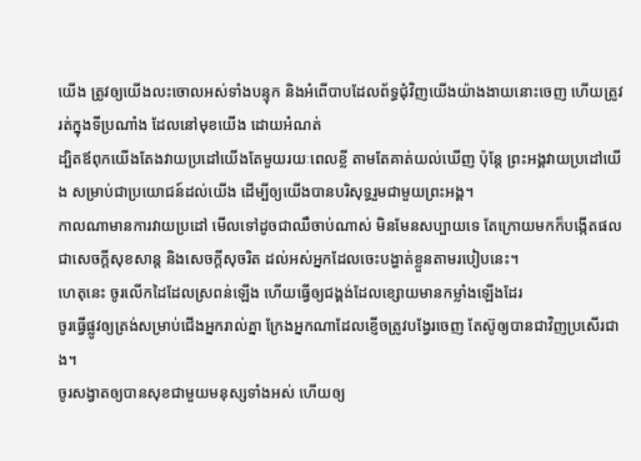យើង ត្រូវឲ្យយើងលះចោលអស់ទាំងបន្ទុក និងអំពើបាបដែលព័ទ្ធជុំវិញយើងយ៉ាងងាយនោះចេញ ហើយត្រូវរត់ក្នុងទីប្រណាំង ដែលនៅមុខយើង ដោយអំណត់
ដ្បិតឪពុកយើងតែងវាយប្រដៅយើងតែមួយរយៈពេលខ្លី តាមតែគាត់យល់ឃើញ ប៉ុន្តែ ព្រះអង្គវាយប្រដៅយើង សម្រាប់ជាប្រយោជន៍ដល់យើង ដើម្បីឲ្យយើងបានបរិសុទ្ធរួមជាមួយព្រះអង្គ។
កាលណាមានការវាយប្រដៅ មើលទៅដូចជាឈឺចាប់ណាស់ មិនមែនសប្បាយទេ តែក្រោយមកក៏បង្កើតផលជាសេចក្ដីសុខសាន្ត និងសេចក្ដីសុចរិត ដល់អស់អ្នកដែលចេះបង្ហាត់ខ្លួនតាមរបៀបនេះ។
ហេតុនេះ ចូរលើកដៃដែលស្រពន់ឡើង ហើយធ្វើឲ្យជង្គង់ដែលខ្សោយមានកម្លាំងឡើងដែរ
ចូរធ្វើផ្លូវឲ្យត្រង់សម្រាប់ជើងអ្នករាល់គ្នា ក្រែងអ្នកណាដែលខ្ញើចត្រូវបង្វែរចេញ តែស៊ូឲ្យបានជាវិញប្រសើរជាង។
ចូរសង្វាតឲ្យបានសុខជាមួយមនុស្សទាំងអស់ ហើយឲ្យ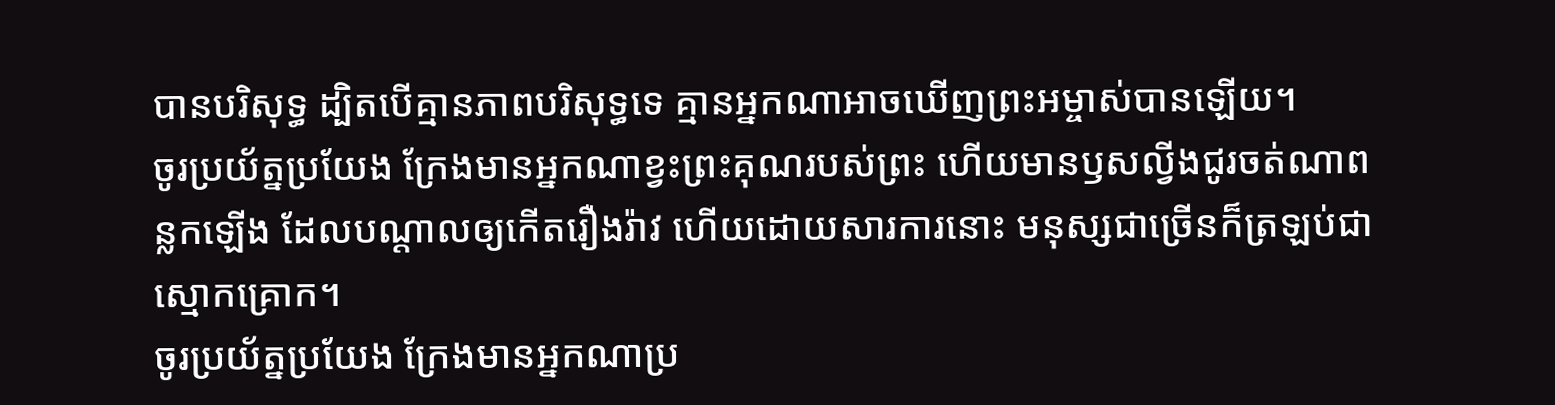បានបរិសុទ្ធ ដ្បិតបើគ្មានភាពបរិសុទ្ធទេ គ្មានអ្នកណាអាចឃើញព្រះអម្ចាស់បានឡើយ។
ចូរប្រយ័ត្នប្រយែង ក្រែងមានអ្នកណាខ្វះព្រះគុណរបស់ព្រះ ហើយមានឫសល្វីងជូរចត់ណាពន្លកឡើង ដែលបណ្ដាលឲ្យកើតរឿងរ៉ាវ ហើយដោយសារការនោះ មនុស្សជាច្រើនក៏ត្រឡប់ជាស្មោកគ្រោក។
ចូរប្រយ័ត្នប្រយែង ក្រែងមានអ្នកណាប្រ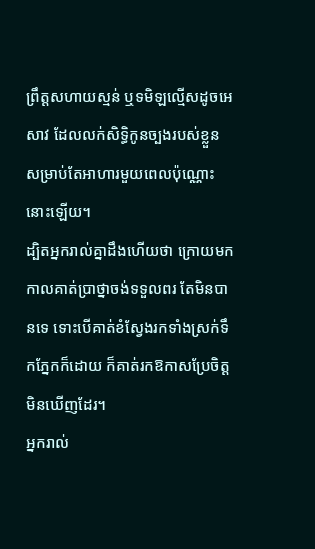ព្រឹត្តសហាយស្មន់ ឬទមិឡល្មើសដូចអេសាវ ដែលលក់សិទ្ធិកូនច្បងរបស់ខ្លួន សម្រាប់តែអាហារមួយពេលប៉ុណ្ណោះនោះឡើយ។
ដ្បិតអ្នករាល់គ្នាដឹងហើយថា ក្រោយមក កាលគាត់ប្រាថ្នាចង់ទទួលពរ តែមិនបានទេ ទោះបើគាត់ខំស្វែងរកទាំងស្រក់ទឹកភ្នែកក៏ដោយ ក៏គាត់រកឱកាសប្រែចិត្តមិនឃើញដែរ។
អ្នករាល់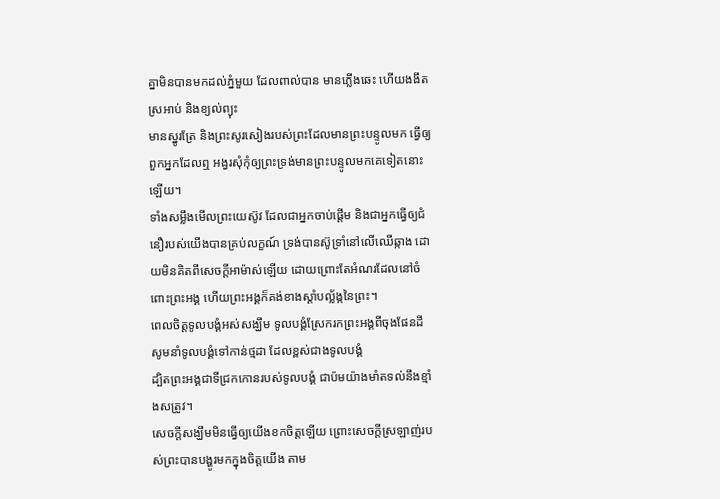គ្នាមិនបានមកដល់ភ្នំមួយ ដែលពាល់បាន មានភ្លើងឆេះ ហើយងងឹត ស្រអាប់ និងខ្យល់ព្យុះ
មានស្នូរត្រែ និងព្រះសូរសៀងរបស់ព្រះដែលមានព្រះបន្ទូលមក ធ្វើឲ្យពួកអ្នកដែលឮ អង្វរសុំកុំឲ្យព្រះទ្រង់មានព្រះបន្ទូលមកគេទៀតនោះឡើយ។
ទាំងសម្លឹងមើលព្រះយេស៊ូវ ដែលជាអ្នកចាប់ផ្តើម និងជាអ្នកធ្វើឲ្យជំនឿរបស់យើងបានគ្រប់លក្ខណ៍ ទ្រង់បានស៊ូទ្រាំនៅលើឈើឆ្កាង ដោយមិនគិតពីសេចក្ដីអាម៉ាស់ឡើយ ដោយព្រោះតែអំណរដែលនៅចំពោះព្រះអង្គ ហើយព្រះអង្គក៏គង់ខាងស្តាំបល្ល័ង្កនៃព្រះ។
ពេលចិត្តទូលបង្គំអស់សង្ឃឹម ទូលបង្គំស្រែករកព្រះអង្គពីចុងផែនដី សូមនាំទូលបង្គំទៅកាន់ថ្មដា ដែលខ្ពស់ជាងទូលបង្គំ
ដ្បិតព្រះអង្គជាទីជ្រកកោនរបស់ទូលបង្គំ ជាប៉មយ៉ាងមាំតទល់នឹងខ្មាំងសត្រូវ។
សេចក្តីសង្ឃឹមមិនធ្វើឲ្យយើងខកចិត្តឡើយ ព្រោះសេចក្តីស្រឡាញ់របស់ព្រះបានបង្ហូរមកក្នុងចិត្តយើង តាម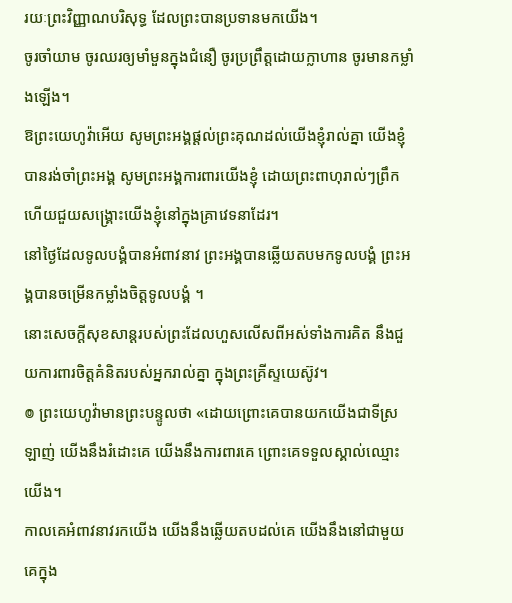រយៈព្រះវិញ្ញាណបរិសុទ្ធ ដែលព្រះបានប្រទានមកយើង។
ចូរចាំយាម ចូរឈរឲ្យមាំមួនក្នុងជំនឿ ចូរប្រព្រឹត្តដោយក្លាហាន ចូរមានកម្លាំងឡើង។
ឱព្រះយេហូវ៉ាអើយ សូមព្រះអង្គផ្តល់ព្រះគុណដល់យើងខ្ញុំរាល់គ្នា យើងខ្ញុំបានរង់ចាំព្រះអង្គ សូមព្រះអង្គការពារយើងខ្ញុំ ដោយព្រះពាហុរាល់ៗព្រឹក ហើយជួយសង្គ្រោះយើងខ្ញុំនៅក្នុងគ្រាវេទនាដែរ។
នៅថ្ងៃដែលទូលបង្គំបានអំពាវនាវ ព្រះអង្គបានឆ្លើយតបមកទូលបង្គំ ព្រះអង្គបានចម្រើនកម្លាំងចិត្តទូលបង្គំ ។
នោះសេចក្ដីសុខសាន្តរបស់ព្រះដែលហួសលើសពីអស់ទាំងការគិត នឹងជួយការពារចិត្តគំនិតរបស់អ្នករាល់គ្នា ក្នុងព្រះគ្រីស្ទយេស៊ូវ។
៙ ព្រះយេហូវ៉ាមានព្រះបន្ទូលថា «ដោយព្រោះគេបានយកយើងជាទីស្រឡាញ់ យើងនឹងរំដោះគេ យើងនឹងការពារគេ ព្រោះគេទទួលស្គាល់ឈ្មោះយើង។
កាលគេអំពាវនាវរកយើង យើងនឹងឆ្លើយតបដល់គេ យើងនឹងនៅជាមួយគេក្នុង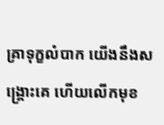គ្រាទុក្ខលំបាក យើងនឹងសង្គ្រោះគេ ហើយលើកមុខ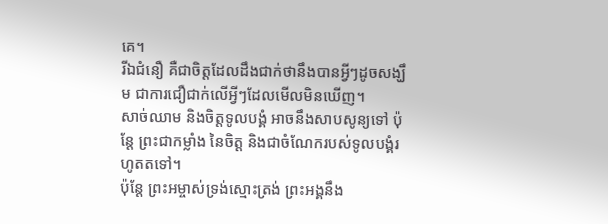គេ។
រីឯជំនឿ គឺជាចិត្តដែលដឹងជាក់ថានឹងបានអ្វីៗដូចសង្ឃឹម ជាការជឿជាក់លើអ្វីៗដែលមើលមិនឃើញ។
សាច់ឈាម និងចិត្តទូលបង្គំ អាចនឹងសាបសូន្យទៅ ប៉ុន្តែ ព្រះជាកម្លាំង នៃចិត្ត និងជាចំណែករបស់ទូលបង្គំរហូតតទៅ។
ប៉ុន្ដែ ព្រះអម្ចាស់ទ្រង់ស្មោះត្រង់ ព្រះអង្គនឹង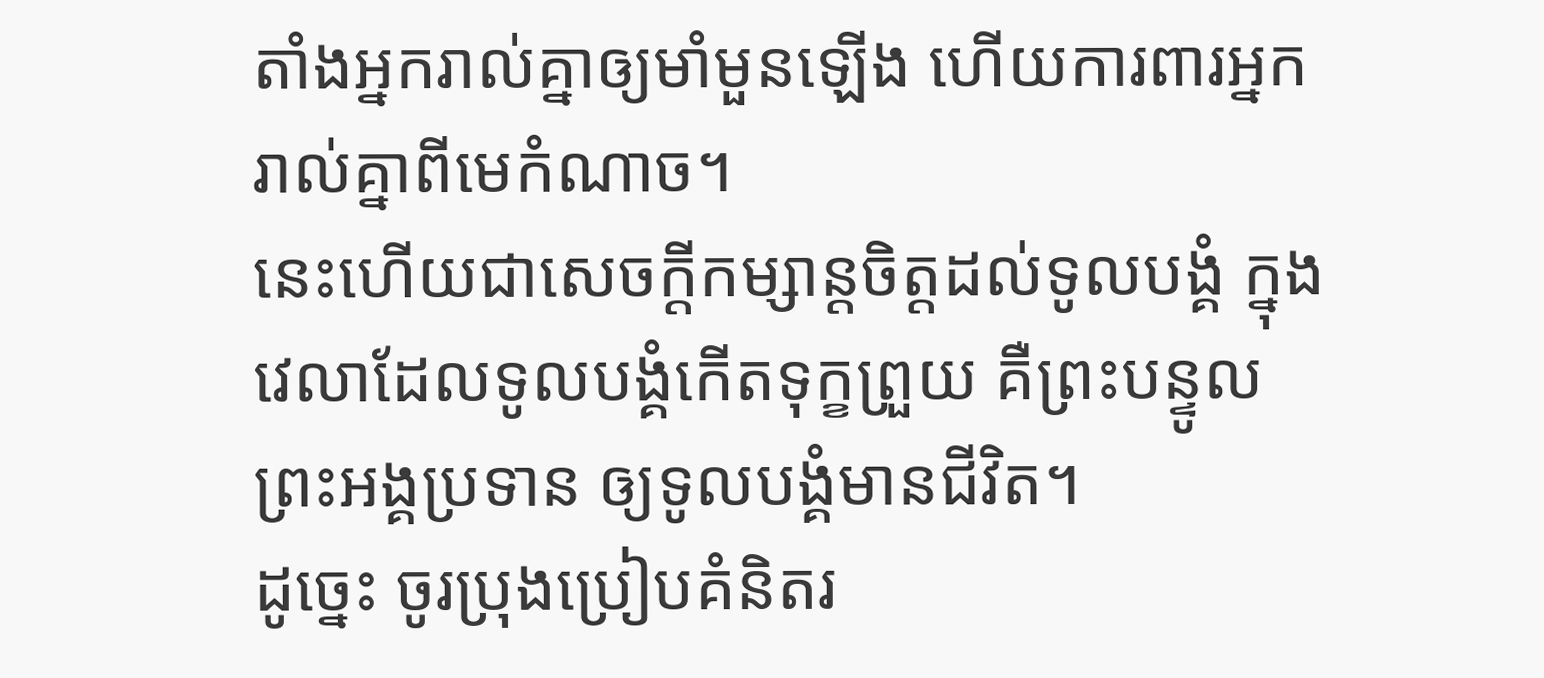តាំងអ្នករាល់គ្នាឲ្យមាំមួនឡើង ហើយការពារអ្នករាល់គ្នាពីមេកំណាច។
នេះហើយជាសេចក្ដីកម្សាន្តចិត្តដល់ទូលបង្គំ ក្នុងវេលាដែលទូលបង្គំកើតទុក្ខព្រួយ គឺព្រះបន្ទូលព្រះអង្គប្រទាន ឲ្យទូលបង្គំមានជីវិត។
ដូច្នេះ ចូរប្រុងប្រៀបគំនិតរ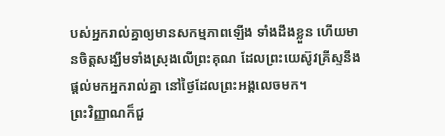បស់អ្នករាល់គ្នាឲ្យមានសកម្មភាពឡើង ទាំងដឹងខ្លួន ហើយមានចិត្តសង្ឃឹមទាំងស្រុងលើព្រះគុណ ដែលព្រះយេស៊ូវគ្រីស្ទនឹងផ្តល់មកអ្នករាល់គ្នា នៅថ្ងៃដែលព្រះអង្គលេចមក។
ព្រះវិញ្ញាណក៏ជួ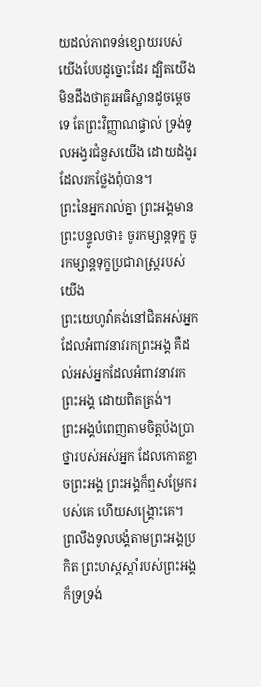យដល់ភាពទន់ខ្សោយរបស់យើងបែបដូច្នោះដែរ ដ្បិតយើងមិនដឹងថាគួរអធិស្ឋានដូចម្តេចទេ តែព្រះវិញ្ញាណផ្ទាល់ ទ្រង់ទូលអង្វរជំនួសយើង ដោយដំងូរដែលរកថ្លែងពុំបាន។
ព្រះនៃអ្នករាល់គ្នា ព្រះអង្គមានព្រះបន្ទូលថា៖ ចូរកម្សាន្តទុក្ខ ចូរកម្សាន្តទុក្ខប្រជារាស្ត្ររបស់យើង
ព្រះយេហូវ៉ាគង់នៅជិតអស់អ្នក ដែលអំពាវនាវរកព្រះអង្គ គឺដល់អស់អ្នកដែលអំពាវនាវរកព្រះអង្គ ដោយពិតត្រង់។
ព្រះអង្គបំពេញតាមចិត្តប៉ងប្រាថ្នារបស់អស់អ្នក ដែលកោតខ្លាចព្រះអង្គ ព្រះអង្គក៏ឮសម្រែករបស់គេ ហើយសង្គ្រោះគេ។
ព្រលឹងទូលបង្គំតាមព្រះអង្គប្រកិត ព្រះហស្តស្តាំរបស់ព្រះអង្គ ក៏ទ្រទ្រង់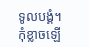ទូលបង្គំ។
កុំខ្លាចឡើ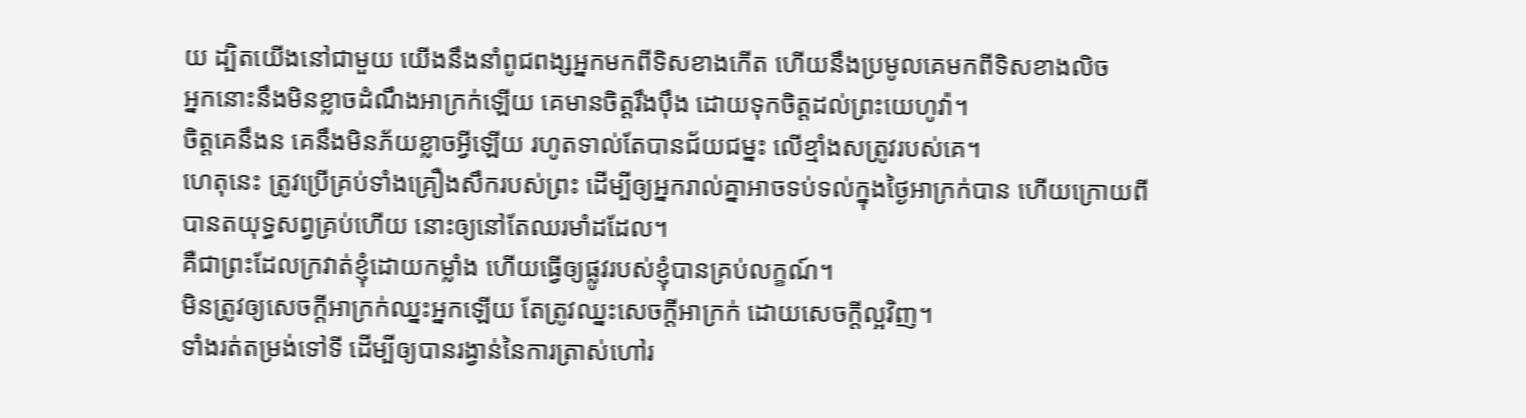យ ដ្បិតយើងនៅជាមួយ យើងនឹងនាំពូជពង្សអ្នកមកពីទិសខាងកើត ហើយនឹងប្រមូលគេមកពីទិសខាងលិច
អ្នកនោះនឹងមិនខ្លាចដំណឹងអាក្រក់ឡើយ គេមានចិត្តរឹងប៉ឹង ដោយទុកចិត្តដល់ព្រះយេហូវ៉ា។
ចិត្តគេនឹងន គេនឹងមិនភ័យខ្លាចអ្វីឡើយ រហូតទាល់តែបានជ័យជម្នះ លើខ្មាំងសត្រូវរបស់គេ។
ហេតុនេះ ត្រូវប្រើគ្រប់ទាំងគ្រឿងសឹករបស់ព្រះ ដើម្បីឲ្យអ្នករាល់គ្នាអាចទប់ទល់ក្នុងថ្ងៃអាក្រក់បាន ហើយក្រោយពីបានតយុទ្ធសព្វគ្រប់ហើយ នោះឲ្យនៅតែឈរមាំដដែល។
គឺជាព្រះដែលក្រវាត់ខ្ញុំដោយកម្លាំង ហើយធ្វើឲ្យផ្លូវរបស់ខ្ញុំបានគ្រប់លក្ខណ៍។
មិនត្រូវឲ្យសេចក្តីអាក្រក់ឈ្នះអ្នកឡើយ តែត្រូវឈ្នះសេចក្តីអាក្រក់ ដោយសេចក្តីល្អវិញ។
ទាំងរត់តម្រង់ទៅទី ដើម្បីឲ្យបានរង្វាន់នៃការត្រាស់ហៅរ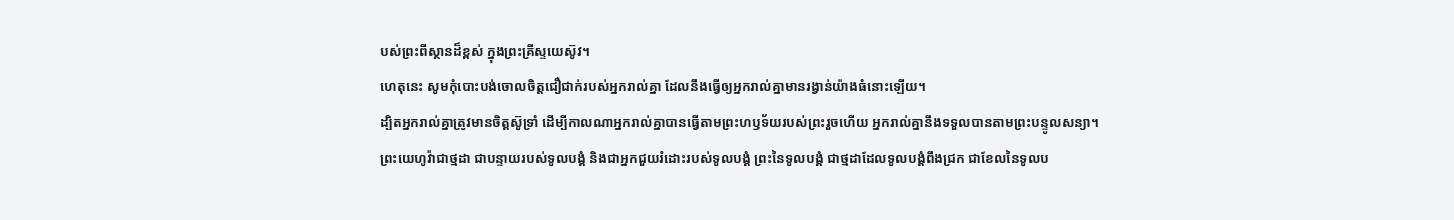បស់ព្រះពីស្ថានដ៏ខ្ពស់ ក្នុងព្រះគ្រីស្ទយេស៊ូវ។
ហេតុនេះ សូមកុំបោះបង់ចោលចិត្តជឿជាក់របស់អ្នករាល់គ្នា ដែលនឹងធ្វើឲ្យអ្នករាល់គ្នាមានរង្វាន់យ៉ាងធំនោះឡើយ។
ដ្បិតអ្នករាល់គ្នាត្រូវមានចិត្តស៊ូទ្រាំ ដើម្បីកាលណាអ្នករាល់គ្នាបានធ្វើតាមព្រះហឫទ័យរបស់ព្រះរួចហើយ អ្នករាល់គ្នានឹងទទួលបានតាមព្រះបន្ទូលសន្យា។
ព្រះយេហូវ៉ាជាថ្មដា ជាបន្ទាយរបស់ទូលបង្គំ និងជាអ្នកជួយរំដោះរបស់ទូលបង្គំ ព្រះនៃទូលបង្គំ ជាថ្មដាដែលទូលបង្គំពឹងជ្រក ជាខែលនៃទូលប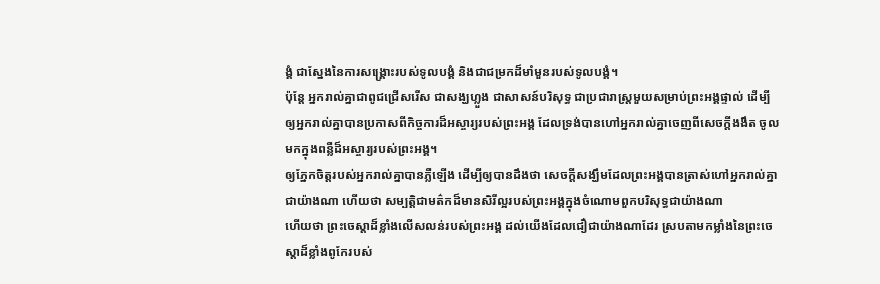ង្គំ ជាស្នែងនៃការសង្គ្រោះរបស់ទូលបង្គំ និងជាជម្រកដ៏មាំមួនរបស់ទូលបង្គំ។
ប៉ុន្តែ អ្នករាល់គ្នាជាពូជជ្រើសរើស ជាសង្ឃហ្លួង ជាសាសន៍បរិសុទ្ធ ជាប្រជារាស្ត្រមួយសម្រាប់ព្រះអង្គផ្ទាល់ ដើម្បីឲ្យអ្នករាល់គ្នាបានប្រកាសពីកិច្ចការដ៏អស្ចារ្យរបស់ព្រះអង្គ ដែលទ្រង់បានហៅអ្នករាល់គ្នាចេញពីសេចក្តីងងឹត ចូលមកក្នុងពន្លឺដ៏អស្ចារ្យរបស់ព្រះអង្គ។
ឲ្យភ្នែកចិត្តរបស់អ្នករាល់គ្នាបានភ្លឺឡើង ដើម្បីឲ្យបានដឹងថា សេចក្ដីសង្ឃឹមដែលព្រះអង្គបានត្រាស់ហៅអ្នករាល់គ្នាជាយ៉ាងណា ហើយថា សម្បត្តិជាមត៌កដ៏មានសិរីល្អរបស់ព្រះអង្គក្នុងចំណោមពួកបរិសុទ្ធជាយ៉ាងណា
ហើយថា ព្រះចេស្តាដ៏ខ្លាំងលើសលន់របស់ព្រះអង្គ ដល់យើងដែលជឿជាយ៉ាងណាដែរ ស្របតាមកម្លាំងនៃព្រះចេស្ដាដ៏ខ្លាំងពូកែរបស់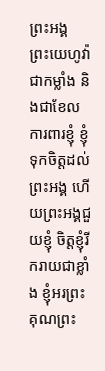ព្រះអង្គ
ព្រះយេហូវ៉ាជាកម្លាំង និងជាខែលការពារខ្ញុំ ខ្ញុំទុកចិត្តដល់ព្រះអង្គ ហើយព្រះអង្គជួយខ្ញុំ ចិត្តខ្ញុំរីករាយជាខ្លាំង ខ្ញុំអរព្រះគុណព្រះ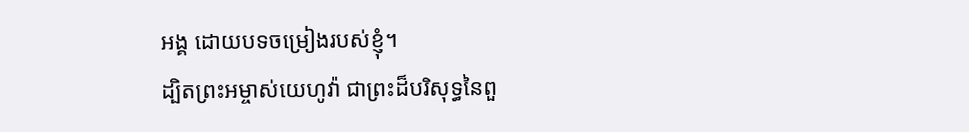អង្គ ដោយបទចម្រៀងរបស់ខ្ញុំ។
ដ្បិតព្រះអម្ចាស់យេហូវ៉ា ជាព្រះដ៏បរិសុទ្ធនៃពួ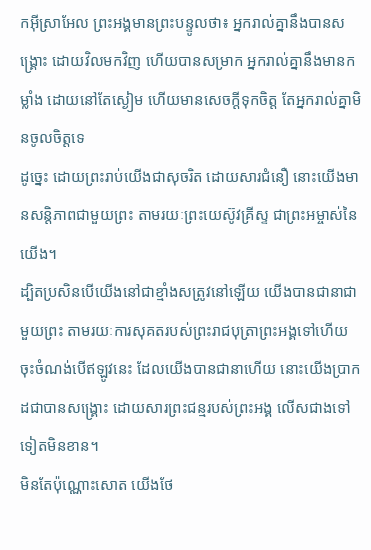កអ៊ីស្រាអែល ព្រះអង្គមានព្រះបន្ទូលថា៖ អ្នករាល់គ្នានឹងបានសង្គ្រោះ ដោយវិលមកវិញ ហើយបានសម្រាក អ្នករាល់គ្នានឹងមានកម្លាំង ដោយនៅតែស្ងៀម ហើយមានសេចក្ដីទុកចិត្ត តែអ្នករាល់គ្នាមិនចូលចិត្តទេ
ដូច្នេះ ដោយព្រះរាប់យើងជាសុចរិត ដោយសារជំនឿ នោះយើងមានសន្ដិភាពជាមួយព្រះ តាមរយៈព្រះយេស៊ូវគ្រីស្ទ ជាព្រះអម្ចាស់នៃយើង។
ដ្បិតប្រសិនបើយើងនៅជាខ្មាំងសត្រូវនៅឡើយ យើងបានជានាជាមួយព្រះ តាមរយៈការសុគតរបស់ព្រះរាជបុត្រាព្រះអង្គទៅហើយ ចុះចំណង់បើឥឡូវនេះ ដែលយើងបានជានាហើយ នោះយើងប្រាកដជាបានសង្គ្រោះ ដោយសារព្រះជន្មរបស់ព្រះអង្គ លើសជាងទៅទៀតមិនខាន។
មិនតែប៉ុណ្ណោះសោត យើងថែ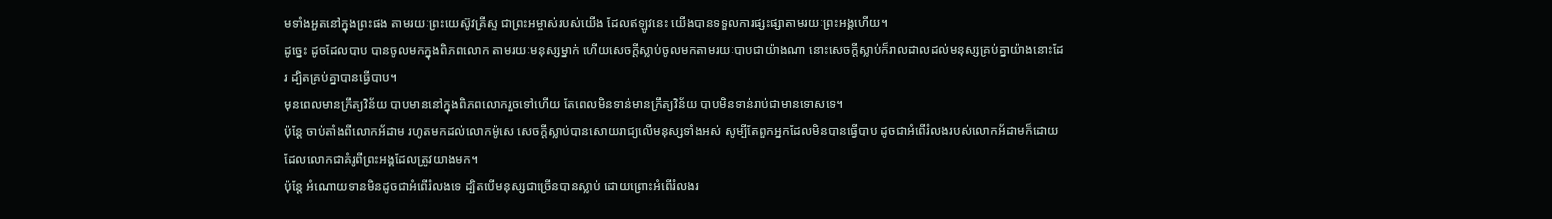មទាំងអួតនៅក្នុងព្រះផង តាមរយៈព្រះយេស៊ូវគ្រីស្ទ ជាព្រះអម្ចាស់របស់យើង ដែលឥឡូវនេះ យើងបានទទួលការផ្សះផ្សាតាមរយៈព្រះអង្គហើយ។
ដូច្នេះ ដូចដែលបាប បានចូលមកក្នុងពិភពលោក តាមរយៈមនុស្សម្នាក់ ហើយសេចក្តីស្លាប់ចូលមកតាមរយៈបាបជាយ៉ាងណា នោះសេចក្តីស្លាប់ក៏រាលដាលដល់មនុស្សគ្រប់គ្នាយ៉ាងនោះដែរ ដ្បិតគ្រប់គ្នាបានធ្វើបាប។
មុនពេលមានក្រឹត្យវិន័យ បាបមាននៅក្នុងពិភពលោករួចទៅហើយ តែពេលមិនទាន់មានក្រឹត្យវិន័យ បាបមិនទាន់រាប់ជាមានទោសទេ។
ប៉ុន្តែ ចាប់តាំងពីលោកអ័ដាម រហូតមកដល់លោកម៉ូសេ សេចក្តីស្លាប់បានសោយរាជ្យលើមនុស្សទាំងអស់ សូម្បីតែពួកអ្នកដែលមិនបានធ្វើបាប ដូចជាអំពើរំលងរបស់លោកអ័ដាមក៏ដោយ ដែលលោកជាគំរូពីព្រះអង្គដែលត្រូវយាងមក។
ប៉ុន្តែ អំណោយទានមិនដូចជាអំពើរំលងទេ ដ្បិតបើមនុស្សជាច្រើនបានស្លាប់ ដោយព្រោះអំពើរំលងរ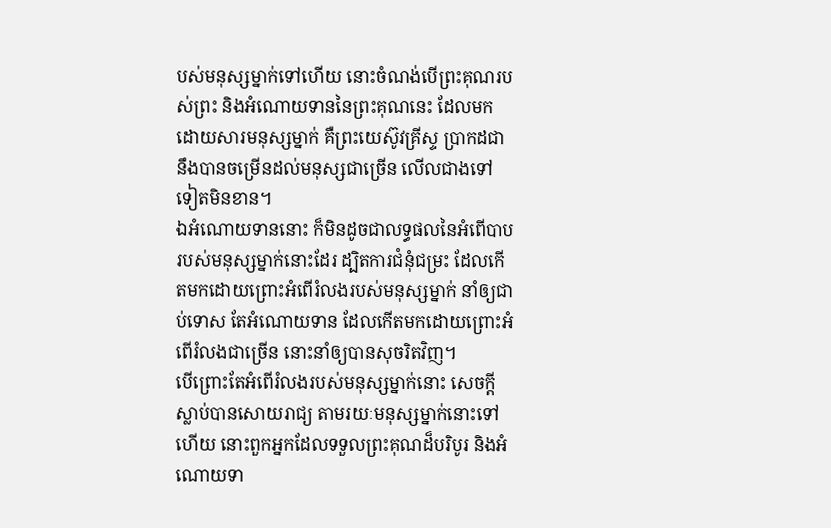បស់មនុស្សម្នាក់ទៅហើយ នោះចំណង់បើព្រះគុណរបស់ព្រះ និងអំណោយទាននៃព្រះគុណនេះ ដែលមកដោយសារមនុស្សម្នាក់ គឺព្រះយេស៊ូវគ្រីស្ទ ប្រាកដជានឹងបានចម្រើនដល់មនុស្សជាច្រើន លើលជាងទៅទៀតមិនខាន។
ឯអំណោយទាននោះ ក៏មិនដូចជាលទ្ធផលនៃអំពើបាបរបស់មនុស្សម្នាក់នោះដែរ ដ្បិតការជំនុំជម្រះ ដែលកើតមកដោយព្រោះអំពើរំលងរបស់មនុស្សម្នាក់ នាំឲ្យជាប់ទោស តែអំណោយទាន ដែលកើតមកដោយព្រោះអំពើរំលងជាច្រើន នោះនាំឲ្យបានសុចរិតវិញ។
បើព្រោះតែអំពើរំលងរបស់មនុស្សម្នាក់នោះ សេចក្តីស្លាប់បានសោយរាជ្យ តាមរយៈមនុស្សម្នាក់នោះទៅហើយ នោះពួកអ្នកដែលទទួលព្រះគុណដ៏បរិបូរ និងអំណោយទា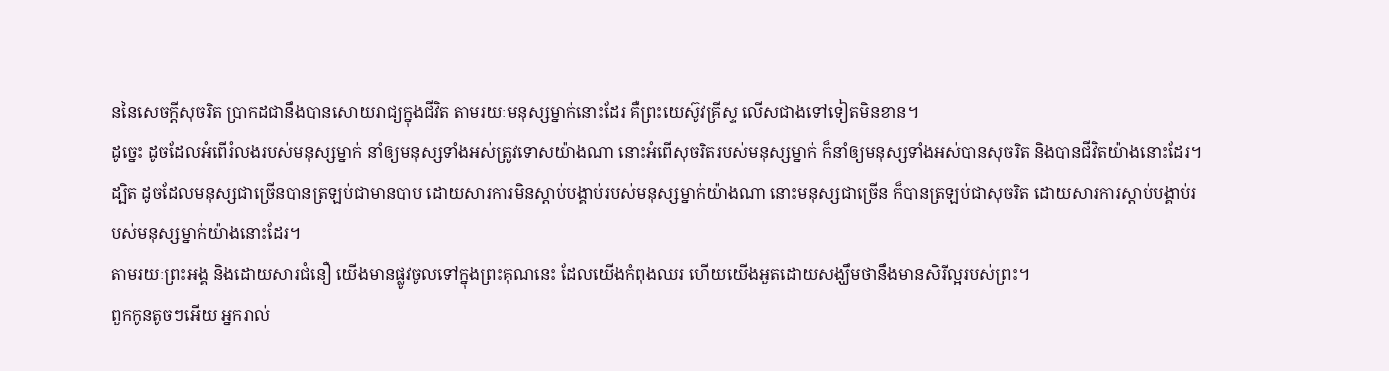ននៃសេចក្តីសុចរិត ប្រាកដជានឹងបានសោយរាជ្យក្នុងជីវិត តាមរយៈមនុស្សម្នាក់នោះដែរ គឺព្រះយេស៊ូវគ្រីស្ទ លើសជាងទៅទៀតមិនខាន។
ដូច្នេះ ដូចដែលអំពើរំលងរបស់មនុស្សម្នាក់ នាំឲ្យមនុស្សទាំងអស់ត្រូវទោសយ៉ាងណា នោះអំពើសុចរិតរបស់មនុស្សម្នាក់ ក៏នាំឲ្យមនុស្សទាំងអស់បានសុចរិត និងបានជីវិតយ៉ាងនោះដែរ។
ដ្បិត ដូចដែលមនុស្សជាច្រើនបានត្រឡប់ជាមានបាប ដោយសារការមិនស្តាប់បង្គាប់របស់មនុស្សម្នាក់យ៉ាងណា នោះមនុស្សជាច្រើន ក៏បានត្រឡប់ជាសុចរិត ដោយសារការស្តាប់បង្គាប់របស់មនុស្សម្នាក់យ៉ាងនោះដែរ។
តាមរយៈព្រះអង្គ និងដោយសារជំនឿ យើងមានផ្លូវចូលទៅក្នុងព្រះគុណនេះ ដែលយើងកំពុងឈរ ហើយយើងអួតដោយសង្ឃឹមថានឹងមានសិរីល្អរបស់ព្រះ។
ពួកកូនតូចៗអើយ អ្នករាល់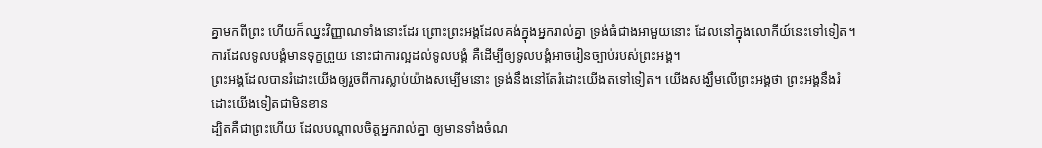គ្នាមកពីព្រះ ហើយក៏ឈ្នះវិញ្ញាណទាំងនោះដែរ ព្រោះព្រះអង្គដែលគង់ក្នុងអ្នករាល់គ្នា ទ្រង់ធំជាងអាមួយនោះ ដែលនៅក្នុងលោកីយ៍នេះទៅទៀត។
ការដែលទូលបង្គំមានទុក្ខព្រួយ នោះជាការល្អដល់ទូលបង្គំ គឺដើម្បីឲ្យទូលបង្គំអាចរៀនច្បាប់របស់ព្រះអង្គ។
ព្រះអង្គដែលបានរំដោះយើងឲ្យរួចពីការស្លាប់យ៉ាងសម្បើមនោះ ទ្រង់នឹងនៅតែរំដោះយើងតទៅទៀត។ យើងសង្ឃឹមលើព្រះអង្គថា ព្រះអង្គនឹងរំដោះយើងទៀតជាមិនខាន
ដ្បិតគឺជាព្រះហើយ ដែលបណ្តាលចិត្តអ្នករាល់គ្នា ឲ្យមានទាំងចំណ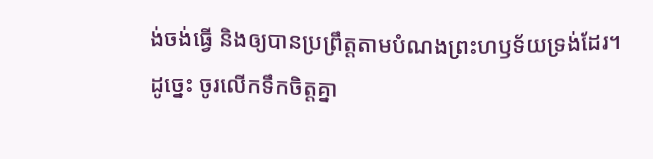ង់ចង់ធ្វើ និងឲ្យបានប្រព្រឹត្តតាមបំណងព្រះហឫទ័យទ្រង់ដែរ។
ដូច្នេះ ចូរលើកទឹកចិត្តគ្នា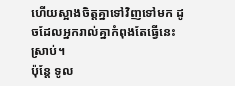ហើយស្អាងចិត្តគ្នាទៅវិញទៅមក ដូចដែលអ្នករាល់គ្នាកំពុងតែធ្វើនេះស្រាប់។
ប៉ុន្តែ ទូល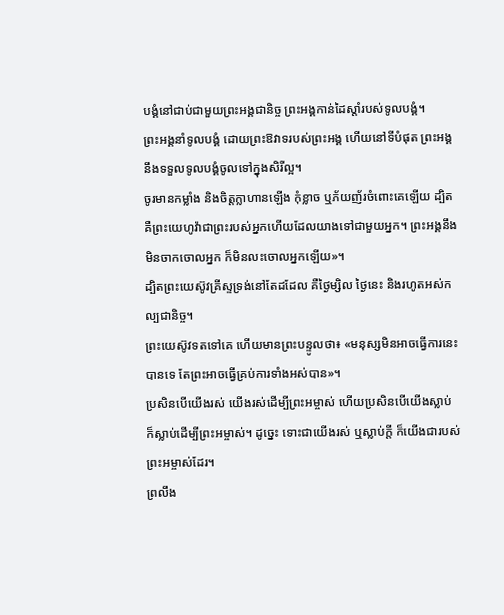បង្គំនៅជាប់ជាមួយព្រះអង្គជានិច្ច ព្រះអង្គកាន់ដៃស្តាំរបស់ទូលបង្គំ។
ព្រះអង្គនាំទូលបង្គំ ដោយព្រះឱវាទរបស់ព្រះអង្គ ហើយនៅទីបំផុត ព្រះអង្គនឹងទទួលទូលបង្គំចូលទៅក្នុងសិរីល្អ។
ចូរមានកម្លាំង និងចិត្តក្លាហានឡើង កុំខ្លាច ឬភ័យញ័រចំពោះគេឡើយ ដ្បិតគឺព្រះយេហូវ៉ាជាព្រះរបស់អ្នកហើយដែលយាងទៅជាមួយអ្នក។ ព្រះអង្គនឹងមិនចាកចោលអ្នក ក៏មិនលះចោលអ្នកឡើយ»។
ដ្បិតព្រះយេស៊ូវគ្រីស្ទទ្រង់នៅតែដដែល គឺថ្ងៃម្សិល ថ្ងៃនេះ និងរហូតអស់កល្បជានិច្ច។
ព្រះយេស៊ូវទតទៅគេ ហើយមានព្រះបន្ទូលថា៖ «មនុស្សមិនអាចធ្វើការនេះបានទេ តែព្រះអាចធ្វើគ្រប់ការទាំងអស់បាន»។
ប្រសិនបើយើងរស់ យើងរស់ដើម្បីព្រះអម្ចាស់ ហើយប្រសិនបើយើងស្លាប់ ក៏ស្លាប់ដើម្បីព្រះអម្ចាស់។ ដូច្នេះ ទោះជាយើងរស់ ឬស្លាប់ក្ដី ក៏យើងជារបស់ព្រះអម្ចាស់ដែរ។
ព្រលឹង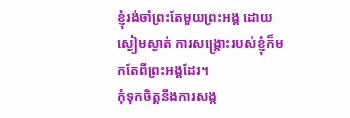ខ្ញុំរង់ចាំព្រះតែមួយព្រះអង្គ ដោយស្ងៀមស្ងាត់ ការសង្គ្រោះរបស់ខ្ញុំក៏មកតែពីព្រះអង្គដែរ។
កុំទុកចិត្តនឹងការសង្ក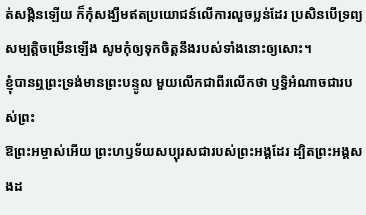ត់សង្កិនឡើយ ក៏កុំសង្ឃឹមឥតប្រយោជន៍លើការលួចប្លន់ដែរ ប្រសិនបើទ្រព្យសម្បត្តិចម្រើនឡើង សូមកុំឲ្យទុកចិត្តនឹងរបស់ទាំងនោះឲ្យសោះ។
ខ្ញុំបានឮព្រះទ្រង់មានព្រះបន្ទូល មួយលើកជាពីរលើកថា ឫទ្ធិអំណាចជារបស់ព្រះ
ឱព្រះអម្ចាស់អើយ ព្រះហឫទ័យសប្បុរសជារបស់ព្រះអង្គដែរ ដ្បិតព្រះអង្គសងដ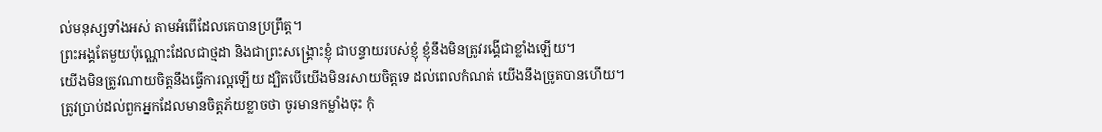ល់មនុស្សទាំងអស់ តាមអំពើដែលគេបានប្រព្រឹត្ត។
ព្រះអង្គតែមួយប៉ុណ្ណោះដែលជាថ្មដា និងជាព្រះសង្គ្រោះខ្ញុំ ជាបន្ទាយរបស់ខ្ញុំ ខ្ញុំនឹងមិនត្រូវរង្គើជាខ្លាំងឡើយ។
យើងមិនត្រូវណាយចិត្តនឹងធ្វើការល្អឡើយ ដ្បិតបើយើងមិនរសាយចិត្តទេ ដល់ពេលកំណត់ យើងនឹងច្រូតបានហើយ។
ត្រូវប្រាប់ដល់ពួកអ្នកដែលមានចិត្តភ័យខ្លាចថា ចូរមានកម្លាំងចុះ កុំ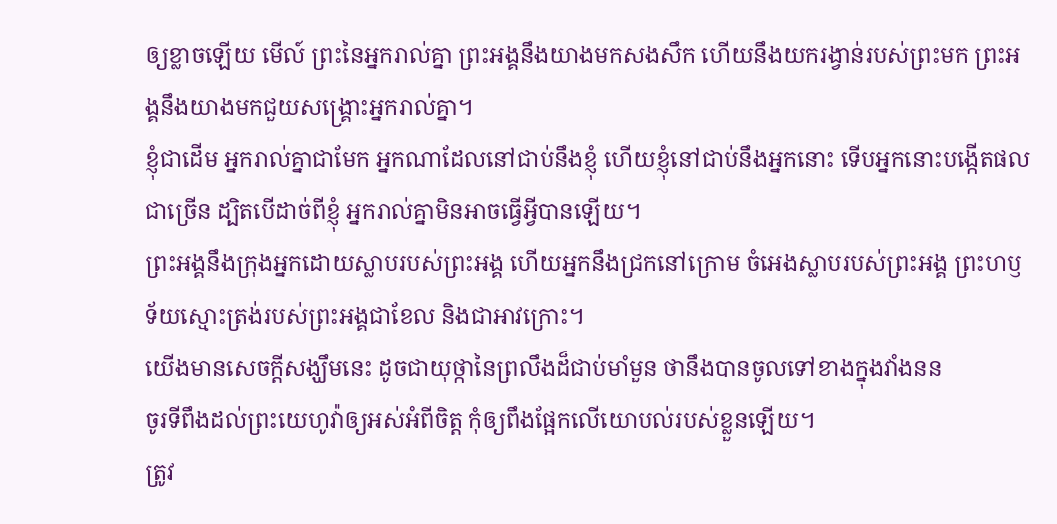ឲ្យខ្លាចឡើយ មើល៍ ព្រះនៃអ្នករាល់គ្នា ព្រះអង្គនឹងយាងមកសងសឹក ហើយនឹងយករង្វាន់របស់ព្រះមក ព្រះអង្គនឹងយាងមកជួយសង្គ្រោះអ្នករាល់គ្នា។
ខ្ញុំជាដើម អ្នករាល់គ្នាជាមែក អ្នកណាដែលនៅជាប់នឹងខ្ញុំ ហើយខ្ញុំនៅជាប់នឹងអ្នកនោះ ទើបអ្នកនោះបង្កើតផលជាច្រើន ដ្បិតបើដាច់ពីខ្ញុំ អ្នករាល់គ្នាមិនអាចធ្វើអ្វីបានឡើយ។
ព្រះអង្គនឹងក្រុងអ្នកដោយស្លាបរបស់ព្រះអង្គ ហើយអ្នកនឹងជ្រកនៅក្រោម ចំអេងស្លាបរបស់ព្រះអង្គ ព្រះហឫទ័យស្មោះត្រង់របស់ព្រះអង្គជាខែល និងជាអាវក្រោះ។
យើងមានសេចក្ដីសង្ឃឹមនេះ ដូចជាយុថ្កានៃព្រលឹងដ៏ជាប់មាំមួន ថានឹងបានចូលទៅខាងក្នុងវាំងនន
ចូរទីពឹងដល់ព្រះយេហូវ៉ាឲ្យអស់អំពីចិត្ត កុំឲ្យពឹងផ្អែកលើយោបល់របស់ខ្លួនឡើយ។
ត្រូវ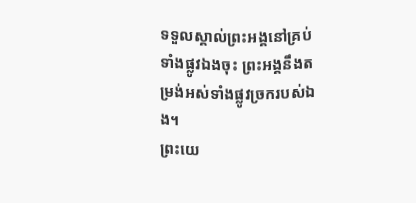ទទួលស្គាល់ព្រះអង្គនៅគ្រប់ទាំងផ្លូវឯងចុះ ព្រះអង្គនឹងតម្រង់អស់ទាំងផ្លូវច្រករបស់ឯង។
ព្រះយេ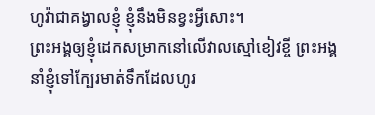ហូវ៉ាជាគង្វាលខ្ញុំ ខ្ញុំនឹងមិនខ្វះអ្វីសោះ។
ព្រះអង្គឲ្យខ្ញុំដេកសម្រាកនៅលើវាលស្មៅខៀវខ្ចី ព្រះអង្គនាំខ្ញុំទៅក្បែរមាត់ទឹកដែលហូរ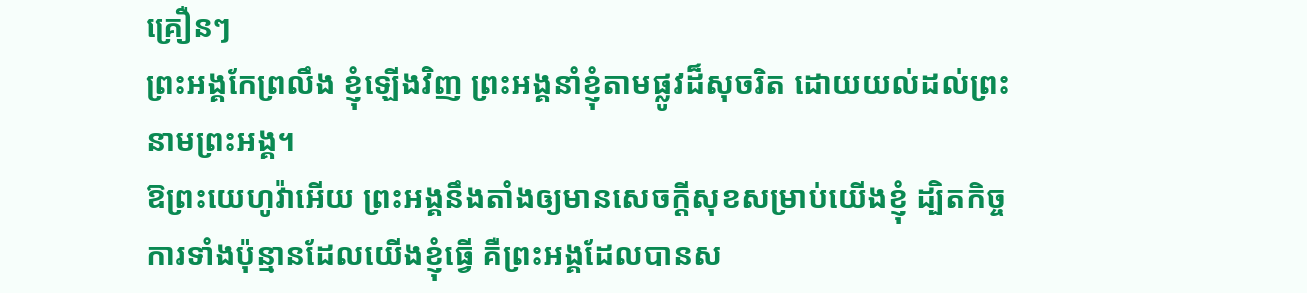គ្រឿនៗ
ព្រះអង្គកែព្រលឹង ខ្ញុំឡើងវិញ ព្រះអង្គនាំខ្ញុំតាមផ្លូវដ៏សុចរិត ដោយយល់ដល់ព្រះនាមព្រះអង្គ។
ឱព្រះយេហូវ៉ាអើយ ព្រះអង្គនឹងតាំងឲ្យមានសេចក្ដីសុខសម្រាប់យើងខ្ញុំ ដ្បិតកិច្ចការទាំងប៉ុន្មានដែលយើងខ្ញុំធ្វើ គឺព្រះអង្គដែលបានស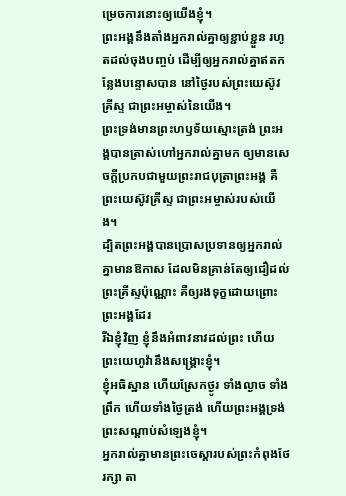ម្រេចការនោះឲ្យយើងខ្ញុំ។
ព្រះអង្គនឹងតាំងអ្នករាល់គ្នាឲ្យខ្ជាប់ខ្ជួន រហូតដល់ចុងបញ្ចប់ ដើម្បីឲ្យអ្នករាល់គ្នាឥតកន្លែងបន្ទោសបាន នៅថ្ងៃរបស់ព្រះយេស៊ូវគ្រីស្ទ ជាព្រះអម្ចាស់នៃយើង។
ព្រះទ្រង់មានព្រះហឫទ័យស្មោះត្រង់ ព្រះអង្គបានត្រាស់ហៅអ្នករាល់គ្នាមក ឲ្យមានសេចក្ដីប្រកបជាមួយព្រះរាជបុត្រាព្រះអង្គ គឺព្រះយេស៊ូវគ្រីស្ទ ជាព្រះអម្ចាស់របស់យើង។
ដ្បិតព្រះអង្គបានប្រោសប្រទានឲ្យអ្នករាល់គ្នាមានឱកាស ដែលមិនគ្រាន់តែឲ្យជឿដល់ព្រះគ្រីស្ទប៉ុណ្ណោះ គឺឲ្យរងទុក្ខដោយព្រោះព្រះអង្គដែរ
រីឯខ្ញុំវិញ ខ្ញុំនឹងអំពាវនាវដល់ព្រះ ហើយព្រះយេហូវ៉ានឹងសង្គ្រោះខ្ញុំ។
ខ្ញុំអធិស្ឋាន ហើយស្រែកថ្ងូរ ទាំងល្ងាច ទាំងព្រឹក ហើយទាំងថ្ងៃត្រង់ ហើយព្រះអង្គទ្រង់ព្រះសណ្ដាប់សំឡេងខ្ញុំ។
អ្នករាល់គ្នាមានព្រះចេស្តារបស់ព្រះកំពុងថែរក្សា តា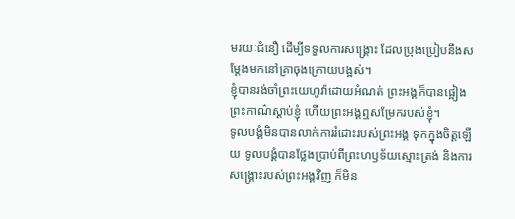មរយៈជំនឿ ដើម្បីទទួលការសង្គ្រោះ ដែលប្រុងប្រៀបនឹងសម្តែងមកនៅគ្រាចុងក្រោយបង្អស់។
ខ្ញុំបានរង់ចាំព្រះយេហូវ៉ាដោយអំណត់ ព្រះអង្គក៏បានផ្អៀងព្រះកាណ៌ស្តាប់ខ្ញុំ ហើយព្រះអង្គឮសម្រែករបស់ខ្ញុំ។
ទូលបង្គំមិនបានលាក់ការរំដោះរបស់ព្រះអង្គ ទុកក្នុងចិត្តឡើយ ទូលបង្គំបានថ្លែងប្រាប់ពីព្រះហឫទ័យស្មោះត្រង់ និងការសង្គ្រោះរបស់ព្រះអង្គវិញ ក៏មិន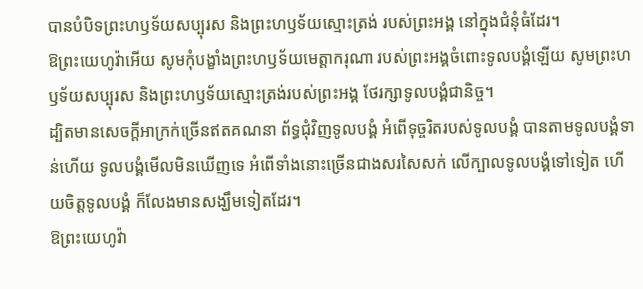បានបំបិទព្រះហឫទ័យសប្បុរស និងព្រះហឫទ័យស្មោះត្រង់ របស់ព្រះអង្គ នៅក្នុងជំនុំធំដែរ។
ឱព្រះយេហូវ៉ាអើយ សូមកុំបង្ខាំងព្រះហឫទ័យមេត្តាករុណា របស់ព្រះអង្គចំពោះទូលបង្គំឡើយ សូមព្រះហឫទ័យសប្បុរស និងព្រះហឫទ័យស្មោះត្រង់របស់ព្រះអង្គ ថែរក្សាទូលបង្គំជានិច្ច។
ដ្បិតមានសេចក្ដីអាក្រក់ច្រើនឥតគណនា ព័ទ្ធជុំវិញទូលបង្គំ អំពើទុច្ចរិតរបស់ទូលបង្គំ បានតាមទូលបង្គំទាន់ហើយ ទូលបង្គំមើលមិនឃើញទេ អំពើទាំងនោះច្រើនជាងសរសៃសក់ លើក្បាលទូលបង្គំទៅទៀត ហើយចិត្តទូលបង្គំ ក៏លែងមានសង្ឃឹមទៀតដែរ។
ឱព្រះយេហូវ៉ា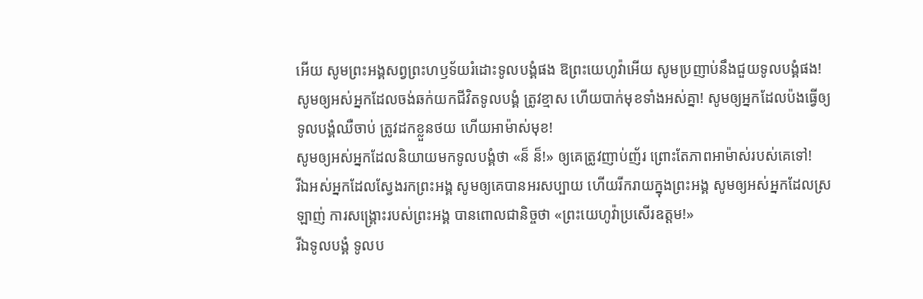អើយ សូមព្រះអង្គសព្វព្រះហឫទ័យរំដោះទូលបង្គំផង ឱព្រះយេហូវ៉ាអើយ សូមប្រញាប់នឹងជួយទូលបង្គំផង!
សូមឲ្យអស់អ្នកដែលចង់ឆក់យកជីវិតទូលបង្គំ ត្រូវខ្មាស ហើយបាក់មុខទាំងអស់គ្នា! សូមឲ្យអ្នកដែលប៉ងធ្វើឲ្យទូលបង្គំឈឺចាប់ ត្រូវដកខ្លួនថយ ហើយអាម៉ាស់មុខ!
សូមឲ្យអស់អ្នកដែលនិយាយមកទូលបង្គំថា «ន៏ ន៏!» ឲ្យគេត្រូវញាប់ញ័រ ព្រោះតែភាពអាម៉ាស់របស់គេទៅ!
រីឯអស់អ្នកដែលស្វែងរកព្រះអង្គ សូមឲ្យគេបានអរសប្បាយ ហើយរីករាយក្នុងព្រះអង្គ សូមឲ្យអស់អ្នកដែលស្រឡាញ់ ការសង្គ្រោះរបស់ព្រះអង្គ បានពោលជានិច្ចថា «ព្រះយេហូវ៉ាប្រសើរឧត្តម!»
រីឯទូលបង្គំ ទូលប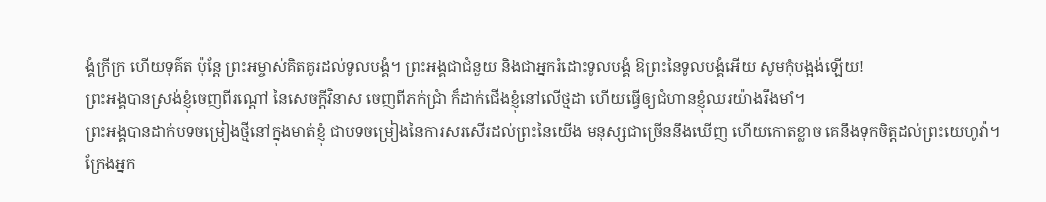ង្គំក្រីក្រ ហើយទុគ៌ត ប៉ុន្តែ ព្រះអម្ចាស់គិតគូរដល់ទូលបង្គំ។ ព្រះអង្គជាជំនួយ និងជាអ្នករំដោះទូលបង្គំ ឱព្រះនៃទូលបង្គំអើយ សូមកុំបង្អង់ឡើយ!
ព្រះអង្គបានស្រង់ខ្ញុំចេញពីរណ្ដៅ នៃសេចក្ដីវិនាស ចេញពីភក់ជ្រាំ ក៏ដាក់ជើងខ្ញុំនៅលើថ្មដា ហើយធ្វើឲ្យជំហានខ្ញុំឈរយ៉ាងរឹងមាំ។
ព្រះអង្គបានដាក់បទចម្រៀងថ្មីនៅក្នុងមាត់ខ្ញុំ ជាបទចម្រៀងនៃការសរសើរដល់ព្រះនៃយើង មនុស្សជាច្រើននឹងឃើញ ហើយកោតខ្លាច គេនឹងទុកចិត្តដល់ព្រះយេហូវ៉ា។
ក្រែងអ្នក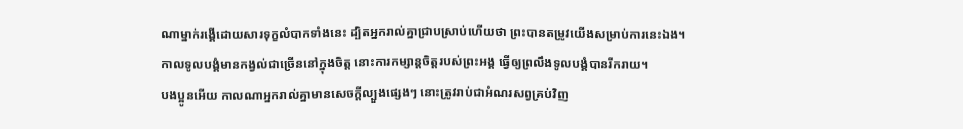ណាម្នាក់រង្គើដោយសារទុក្ខលំបាកទាំងនេះ ដ្បិតអ្នករាល់គ្នាជ្រាបស្រាប់ហើយថា ព្រះបានតម្រូវយើងសម្រាប់ការនេះឯង។
កាលទូលបង្គំមានកង្វល់ជាច្រើននៅក្នុងចិត្ត នោះការកម្សាន្តចិត្តរបស់ព្រះអង្គ ធ្វើឲ្យព្រលឹងទូលបង្គំបានរីករាយ។
បងប្អូនអើយ កាលណាអ្នករាល់គ្នាមានសេចក្តីល្បួងផ្សេងៗ នោះត្រូវរាប់ជាអំណរសព្វគ្រប់វិញ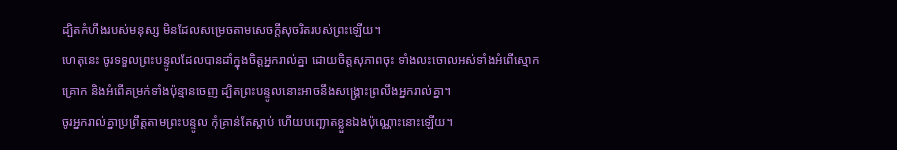ដ្បិតកំហឹងរបស់មនុស្ស មិនដែលសម្រេចតាមសេចក្ដីសុចរិតរបស់ព្រះឡើយ។
ហេតុនេះ ចូរទទួលព្រះបន្ទូលដែលបានដាំក្នុងចិត្តអ្នករាល់គ្នា ដោយចិត្តសុភាពចុះ ទាំងលះចោលអស់ទាំងអំពើស្មោកគ្រោក និងអំពើគម្រក់ទាំងប៉ុន្មានចេញ ដ្បិតព្រះបន្ទូលនោះអាចនឹងសង្គ្រោះព្រលឹងអ្នករាល់គ្នា។
ចូរអ្នករាល់គ្នាប្រព្រឹត្តតាមព្រះបន្ទូល កុំគ្រាន់តែស្តាប់ ហើយបញ្ឆោតខ្លួនឯងប៉ុណ្ណោះនោះឡើយ។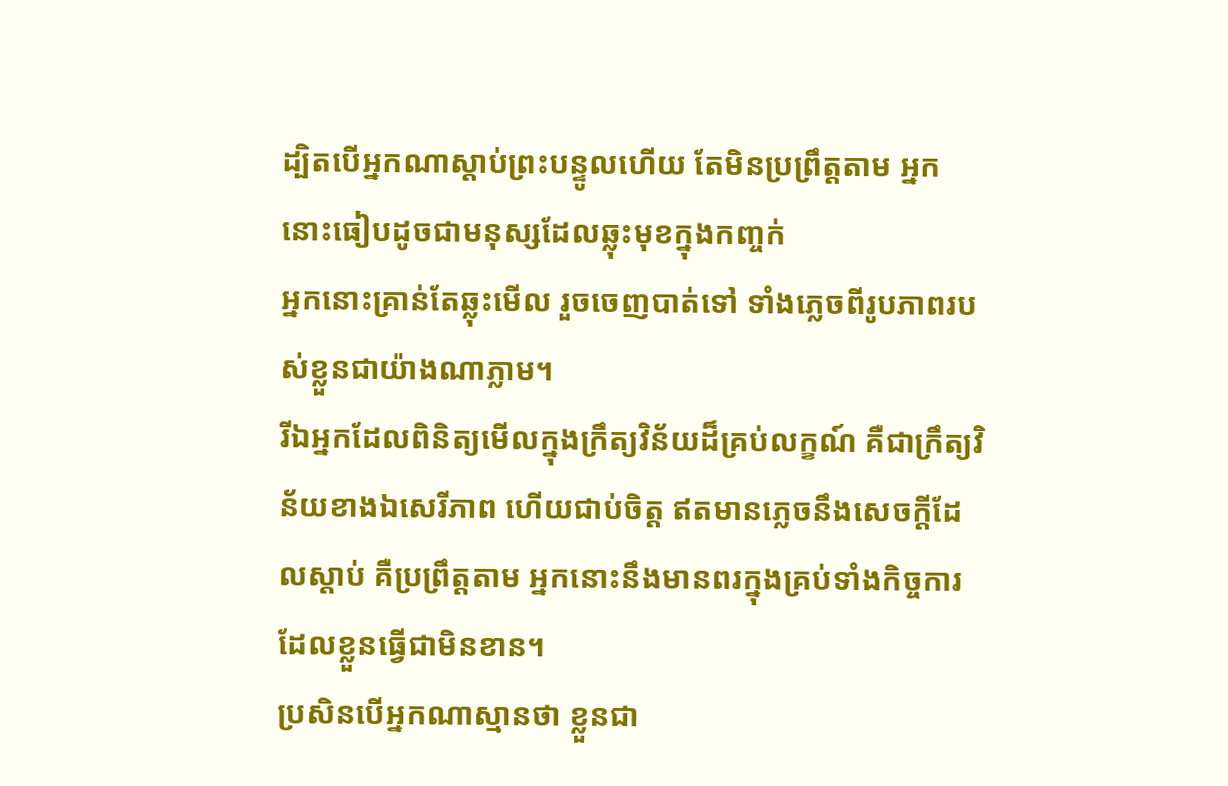ដ្បិតបើអ្នកណាស្តាប់ព្រះបន្ទូលហើយ តែមិនប្រព្រឹត្តតាម អ្នកនោះធៀបដូចជាមនុស្សដែលឆ្លុះមុខក្នុងកញ្ចក់
អ្នកនោះគ្រាន់តែឆ្លុះមើល រួចចេញបាត់ទៅ ទាំងភ្លេចពីរូបភាពរបស់ខ្លួនជាយ៉ាងណាភ្លាម។
រីឯអ្នកដែលពិនិត្យមើលក្នុងក្រឹត្យវិន័យដ៏គ្រប់លក្ខណ៍ គឺជាក្រឹត្យវិន័យខាងឯសេរីភាព ហើយជាប់ចិត្ត ឥតមានភ្លេចនឹងសេចក្ដីដែលស្តាប់ គឺប្រព្រឹត្តតាម អ្នកនោះនឹងមានពរក្នុងគ្រប់ទាំងកិច្ចការដែលខ្លួនធ្វើជាមិនខាន។
ប្រសិនបើអ្នកណាស្មានថា ខ្លួនជា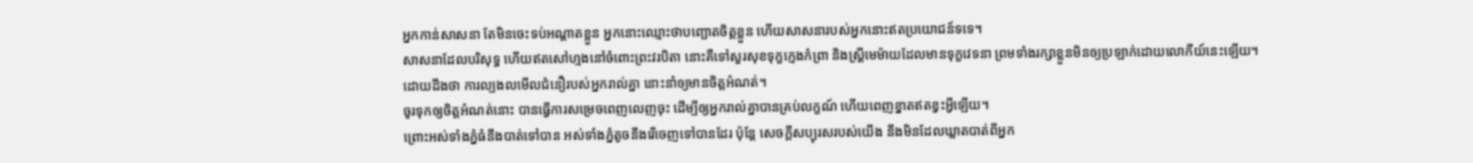អ្នកកាន់សាសនា តែមិនចេះទប់អណ្តាតខ្លួន អ្នកនោះឈ្មោះថាបញ្ឆោតចិត្តខ្លួន ហើយសាសនារបស់អ្នកនោះឥតប្រយោជន៍ទទេ។
សាសនាដែលបរិសុទ្ធ ហើយឥតសៅហ្មងនៅចំពោះព្រះវរបិតា នោះគឺទៅសួរសុខទុក្ខក្មេងកំព្រា និងស្ត្រីមេម៉ាយដែលមានទុក្ខវេទនា ព្រមទាំងរក្សាខ្លួនមិនឲ្យប្រឡាក់ដោយលោកីយ៍នេះឡើយ។
ដោយដឹងថា ការល្បងលមើលជំនឿរបស់អ្នករាល់គ្នា នោះនាំឲ្យមានចិត្តអំណត់។
ចូរទុកឲ្យចិត្តអំណត់នោះ បានធ្វើការសម្រេចពេញលេញចុះ ដើម្បីឲ្យអ្នករាល់គ្នាបានគ្រប់លក្ខណ៍ ហើយពេញខ្នាតឥតខ្វះអ្វីឡើយ។
ព្រោះអស់ទាំងភ្នំធំនឹងបាត់ទៅបាន អស់ទាំងភ្នំតូចនឹងរើចេញទៅបានដែរ ប៉ុន្តែ សេចក្ដីសប្បុរសរបស់យើង នឹងមិនដែលឃ្លាតបាត់ពីអ្នក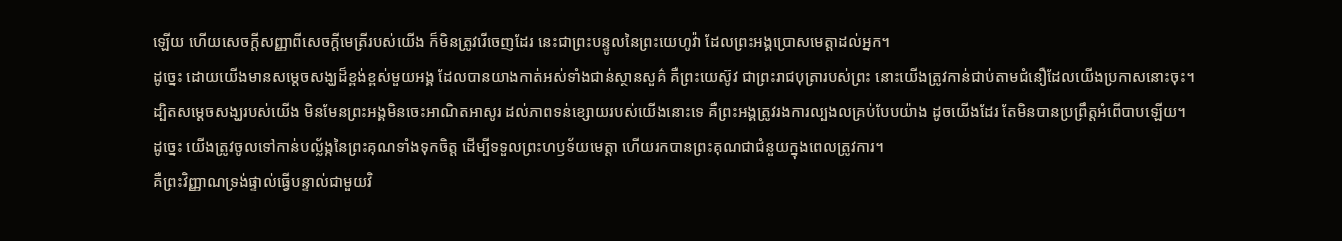ឡើយ ហើយសេចក្ដីសញ្ញាពីសេចក្ដីមេត្រីរបស់យើង ក៏មិនត្រូវរើចេញដែរ នេះជាព្រះបន្ទូលនៃព្រះយេហូវ៉ា ដែលព្រះអង្គប្រោសមេត្តាដល់អ្នក។
ដូច្នេះ ដោយយើងមានសម្តេចសង្ឃដ៏ខ្ពង់ខ្ពស់មួយអង្គ ដែលបានយាងកាត់អស់ទាំងជាន់ស្ថានសួគ៌ គឺព្រះយេស៊ូវ ជាព្រះរាជបុត្រារបស់ព្រះ នោះយើងត្រូវកាន់ជាប់តាមជំនឿដែលយើងប្រកាសនោះចុះ។
ដ្បិតសម្តេចសង្ឃរបស់យើង មិនមែនព្រះអង្គមិនចេះអាណិតអាសូរ ដល់ភាពទន់ខ្សោយរបស់យើងនោះទេ គឺព្រះអង្គត្រូវរងការល្បងលគ្រប់បែបយ៉ាង ដូចយើងដែរ តែមិនបានប្រព្រឹត្តអំពើបាបឡើយ។
ដូច្នេះ យើងត្រូវចូលទៅកាន់បល្ល័ង្កនៃព្រះគុណទាំងទុកចិត្ត ដើម្បីទទួលព្រះហឫទ័យមេត្តា ហើយរកបានព្រះគុណជាជំនួយក្នុងពេលត្រូវការ។
គឺព្រះវិញ្ញាណទ្រង់ផ្ទាល់ធ្វើបន្ទាល់ជាមួយវិ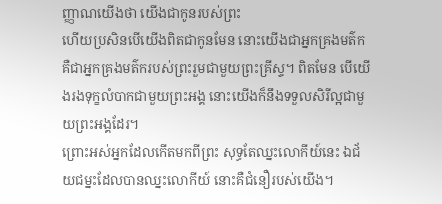ញ្ញាណយើងថា យើងជាកូនរបស់ព្រះ
ហើយប្រសិនបើយើងពិតជាកូនមែន នោះយើងជាអ្នកគ្រងមត៌ក គឺជាអ្នកគ្រងមត៌ករបស់ព្រះរួមជាមួយព្រះគ្រីស្ទ។ ពិតមែន បើយើងរងទុក្ខលំបាកជាមួយព្រះអង្គ នោះយើងក៏នឹងទទួលសិរីល្អជាមួយព្រះអង្គដែរ។
ព្រោះអស់អ្នកដែលកើតមកពីព្រះ សុទ្ធតែឈ្នះលោកីយ៍នេះ ឯជ័យជម្នះដែលបានឈ្នះលោកីយ៍ នោះគឺជំនឿរបស់យើង។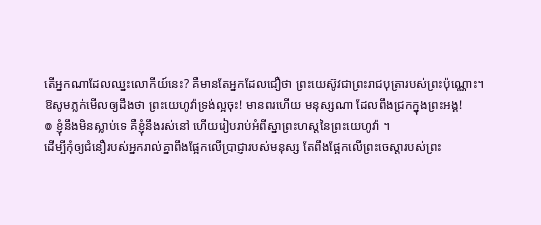តើអ្នកណាដែលឈ្នះលោកីយ៍នេះ? គឺមានតែអ្នកដែលជឿថា ព្រះយេស៊ូវជាព្រះរាជបុត្រារបស់ព្រះប៉ុណ្ណោះ។
ឱសូមភ្លក់មើលឲ្យដឹងថា ព្រះយេហូវ៉ាទ្រង់ល្អចុះ! មានពរហើយ មនុស្សណា ដែលពឹងជ្រកក្នុងព្រះអង្គ!
៙ ខ្ញុំនឹងមិនស្លាប់ទេ គឺខ្ញុំនឹងរស់នៅ ហើយរៀបរាប់អំពីស្នាព្រះហស្តនៃព្រះយេហូវ៉ា ។
ដើម្បីកុំឲ្យជំនឿរបស់អ្នករាល់គ្នាពឹងផ្អែកលើប្រាជ្ញារបស់មនុស្ស តែពឹងផ្អែកលើព្រះចេស្តារបស់ព្រះ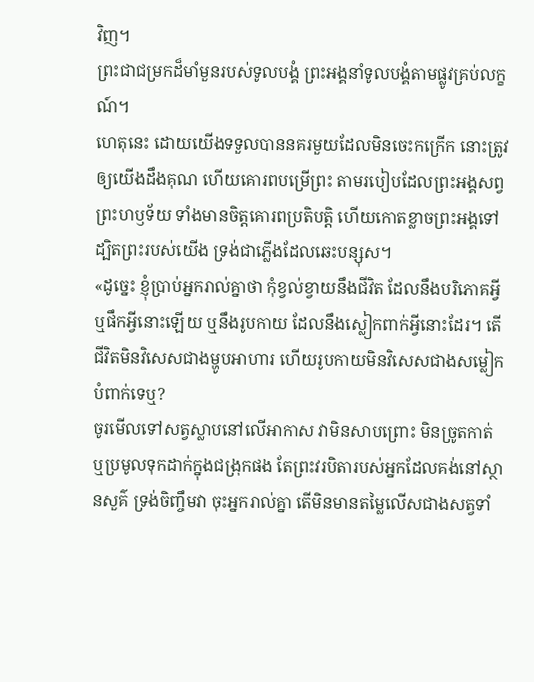វិញ។
ព្រះជាជម្រកដ៏មាំមួនរបស់ទូលបង្គំ ព្រះអង្គនាំទូលបង្គំតាមផ្លូវគ្រប់លក្ខណ៍។
ហេតុនេះ ដោយយើងទទួលបាននគរមួយដែលមិនចេះកក្រើក នោះត្រូវឲ្យយើងដឹងគុណ ហើយគោរពបម្រើព្រះ តាមរបៀបដែលព្រះអង្គសព្វព្រះហឫទ័យ ទាំងមានចិត្តគោរពប្រតិបត្តិ ហើយកោតខ្លាចព្រះអង្គទៅ
ដ្បិតព្រះរបស់យើង ទ្រង់ជាភ្លើងដែលឆេះបន្សុស។
«ដូច្នេះ ខ្ញុំប្រាប់អ្នករាល់គ្នាថា កុំខ្វល់ខ្វាយនឹងជីវិត ដែលនឹងបរិភោគអ្វី ឬផឹកអ្វីនោះឡើយ ឬនឹងរូបកាយ ដែលនឹងស្លៀកពាក់អ្វីនោះដែរ។ តើជីវិតមិនវិសេសជាងម្ហូបអាហារ ហើយរូបកាយមិនវិសេសជាងសម្លៀកបំពាក់ទេឬ?
ចូរមើលទៅសត្វស្លាបនៅលើអាកាស វាមិនសាបព្រោះ មិនច្រូតកាត់ ឬប្រមូលទុកដាក់ក្នុងជង្រុកផង តែព្រះវរបិតារបស់អ្នកដែលគង់នៅស្ថានសួគ៌ ទ្រង់ចិញ្ចឹមវា ចុះអ្នករាល់គ្នា តើមិនមានតម្លៃលើសជាងសត្វទាំ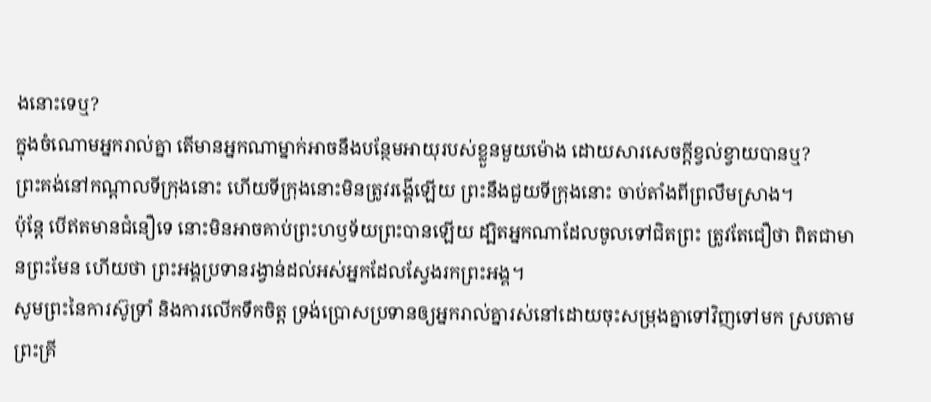ងនោះទេឬ?
ក្នុងចំណោមអ្នករាល់គ្នា តើមានអ្នកណាម្នាក់អាចនឹងបន្ថែមអាយុរបស់ខ្លួនមួយម៉ោង ដោយសារសេចក្តីខ្វល់ខ្វាយបានឬ?
ព្រះគង់នៅកណ្ដាលទីក្រុងនោះ ហើយទីក្រុងនោះមិនត្រូវរង្គើឡើយ ព្រះនឹងជួយទីក្រុងនោះ ចាប់តាំងពីព្រលឹមស្រាង។
ប៉ុន្ដែ បើឥតមានជំនឿទេ នោះមិនអាចគាប់ព្រះហឫទ័យព្រះបានឡើយ ដ្បិតអ្នកណាដែលចូលទៅជិតព្រះ ត្រូវតែជឿថា ពិតជាមានព្រះមែន ហើយថា ព្រះអង្គប្រទានរង្វាន់ដល់អស់អ្នកដែលស្វែងរកព្រះអង្គ។
សូមព្រះនៃការស៊ូទ្រាំ និងការលើកទឹកចិត្ត ទ្រង់ប្រោសប្រទានឲ្យអ្នករាល់គ្នារស់នៅដោយចុះសម្រុងគ្នាទៅវិញទៅមក ស្របតាមព្រះគ្រី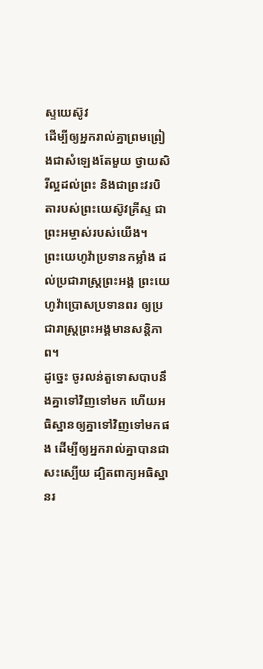ស្ទយេស៊ូវ
ដើម្បីឲ្យអ្នករាល់គ្នាព្រមព្រៀងជាសំឡេងតែមួយ ថ្វាយសិរីល្អដល់ព្រះ និងជាព្រះវរបិតារបស់ព្រះយេស៊ូវគ្រីស្ទ ជាព្រះអម្ចាស់របស់យើង។
ព្រះយេហូវ៉ាប្រទានកម្លាំង ដល់ប្រជារាស្ត្រព្រះអង្គ ព្រះយេហូវ៉ាប្រោសប្រទានពរ ឲ្យប្រជារាស្ត្រព្រះអង្គមានសន្ដិភាព។
ដូច្នេះ ចូរលន់តួទោសបាបនឹងគ្នាទៅវិញទៅមក ហើយអធិស្ឋានឲ្យគ្នាទៅវិញទៅមកផង ដើម្បីឲ្យអ្នករាល់គ្នាបានជាសះស្បើយ ដ្បិតពាក្យអធិស្ឋានរ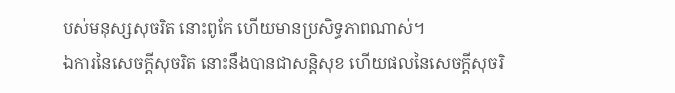បស់មនុស្សសុចរិត នោះពូកែ ហើយមានប្រសិទ្ធភាពណាស់។
ឯការនៃសេចក្ដីសុចរិត នោះនឹងបានជាសន្តិសុខ ហើយផលនៃសេចក្ដីសុចរិ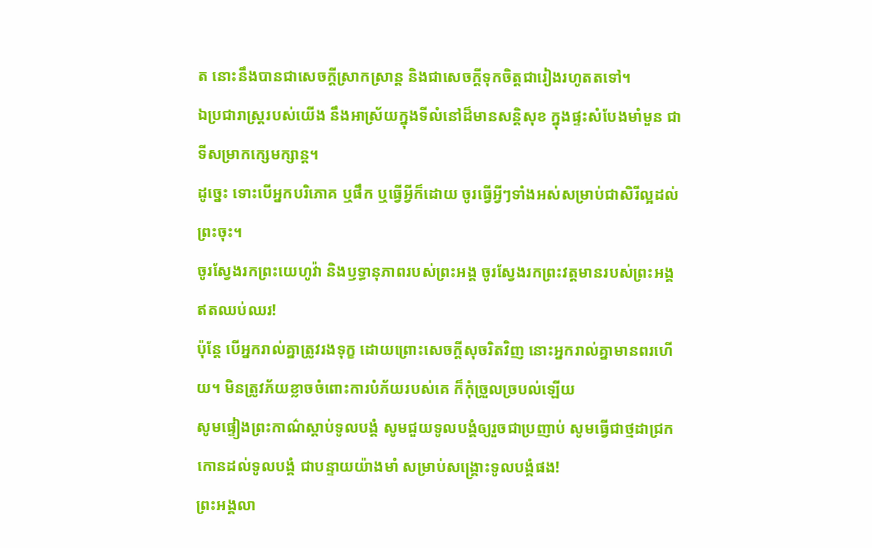ត នោះនឹងបានជាសេចក្ដីស្រាកស្រាន្ត និងជាសេចក្ដីទុកចិត្តជារៀងរហូតតទៅ។
ឯប្រជារាស្ត្ររបស់យើង នឹងអាស្រ័យក្នុងទីលំនៅដ៏មានសន្តិសុខ ក្នុងផ្ទះសំបែងមាំមួន ជាទីសម្រាកក្សេមក្សាន្ត។
ដូច្នេះ ទោះបើអ្នកបរិភោគ ឬផឹក ឬធ្វើអ្វីក៏ដោយ ចូរធ្វើអ្វីៗទាំងអស់សម្រាប់ជាសិរីល្អដល់ព្រះចុះ។
ចូរស្វែងរកព្រះយេហូវ៉ា និងឫទ្ធានុភាពរបស់ព្រះអង្គ ចូរស្វែងរកព្រះវត្តមានរបស់ព្រះអង្គ ឥតឈប់ឈរ!
ប៉ុន្តែ បើអ្នករាល់គ្នាត្រូវរងទុក្ខ ដោយព្រោះសេចក្តីសុចរិតវិញ នោះអ្នករាល់គ្នាមានពរហើយ។ មិនត្រូវភ័យខ្លាចចំពោះការបំភ័យរបស់គេ ក៏កុំច្រួលច្របល់ឡើយ
សូមផ្ទៀងព្រះកាណ៌ស្តាប់ទូលបង្គំ សូមជួយទូលបង្គំឲ្យរួចជាប្រញាប់ សូមធ្វើជាថ្មដាជ្រកកោនដល់ទូលបង្គំ ជាបន្ទាយយ៉ាងមាំ សម្រាប់សង្គ្រោះទូលបង្គំផង!
ព្រះអង្គលា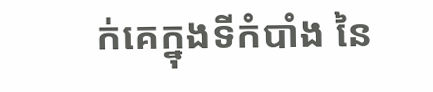ក់គេក្នុងទីកំបាំង នៃ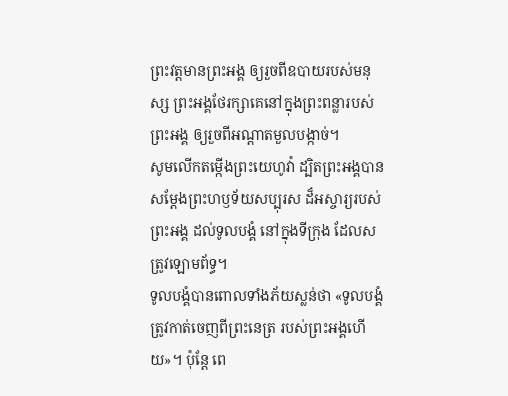ព្រះវត្តមានព្រះអង្គ ឲ្យរួចពីឧបាយរបស់មនុស្ស ព្រះអង្គថែរក្សាគេនៅក្នុងព្រះពន្លារបស់ព្រះអង្គ ឲ្យរួចពីអណ្ដាតមួលបង្កាច់។
សូមលើកតម្កើងព្រះយេហូវ៉ា ដ្បិតព្រះអង្គបានសម្ដែងព្រះហឫទ័យសប្បុរស ដ៏អស្ចារ្យរបស់ព្រះអង្គ ដល់ទូលបង្គំ នៅក្នុងទីក្រុង ដែលសត្រូវឡោមព័ទ្ធ។
ទូលបង្គំបានពោលទាំងភ័យស្លន់ថា «ទូលបង្គំត្រូវកាត់ចេញពីព្រះនេត្រ របស់ព្រះអង្គហើយ»។ ប៉ុន្តែ ពេ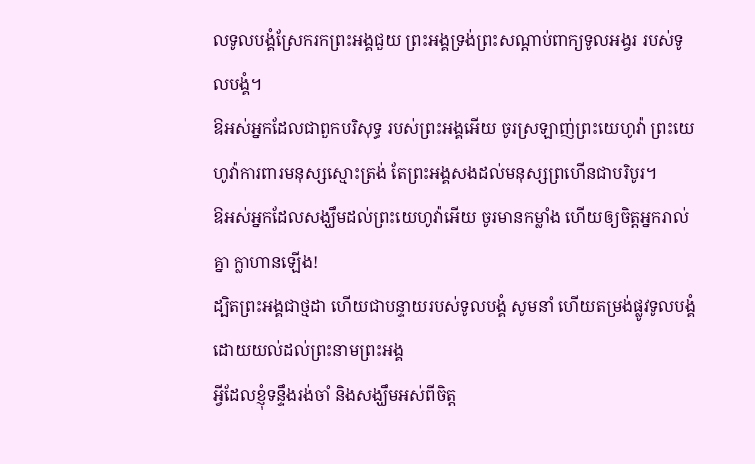លទូលបង្គំស្រែករកព្រះអង្គជួយ ព្រះអង្គទ្រង់ព្រះសណ្ដាប់ពាក្យទូលអង្វរ របស់ទូលបង្គំ។
ឱអស់អ្នកដែលជាពួកបរិសុទ្ធ របស់ព្រះអង្គអើយ ចូរស្រឡាញ់ព្រះយេហូវ៉ា ព្រះយេហូវ៉ាការពារមនុស្សស្មោះត្រង់ តែព្រះអង្គសងដល់មនុស្សព្រហើនជាបរិបូរ។
ឱអស់អ្នកដែលសង្ឃឹមដល់ព្រះយេហូវ៉ាអើយ ចូរមានកម្លាំង ហើយឲ្យចិត្តអ្នករាល់គ្នា ក្លាហានឡើង!
ដ្បិតព្រះអង្គជាថ្មដា ហើយជាបន្ទាយរបស់ទូលបង្គំ សូមនាំ ហើយតម្រង់ផ្លូវទូលបង្គំ ដោយយល់ដល់ព្រះនាមព្រះអង្គ
អ្វីដែលខ្ញុំទន្ទឹងរង់ចាំ និងសង្ឃឹមអស់ពីចិត្ត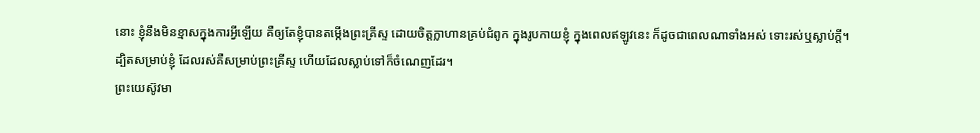នោះ ខ្ញុំនឹងមិនខ្មាសក្នុងការអ្វីឡើយ គឺឲ្យតែខ្ញុំបានតម្កើងព្រះគ្រីស្ទ ដោយចិត្តក្លាហានគ្រប់ជំពូក ក្នុងរូបកាយខ្ញុំ ក្នុងពេលឥឡូវនេះ ក៏ដូចជាពេលណាទាំងអស់ ទោះរស់ឬស្លាប់ក្តី។
ដ្បិតសម្រាប់ខ្ញុំ ដែលរស់គឺសម្រាប់ព្រះគ្រីស្ទ ហើយដែលស្លាប់ទៅក៏ចំណេញដែរ។
ព្រះយេស៊ូវមា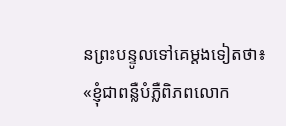នព្រះបន្ទូលទៅគេម្តងទៀតថា៖ «ខ្ញុំជាពន្លឺបំភ្លឺពិភពលោក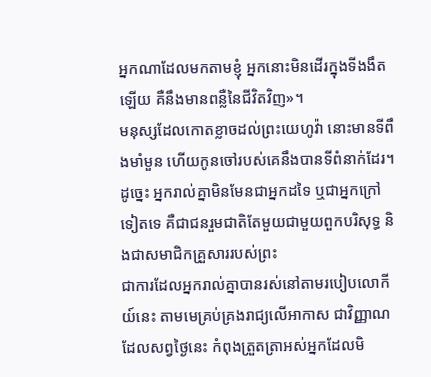អ្នកណាដែលមកតាមខ្ញុំ អ្នកនោះមិនដើរក្នុងទីងងឹតឡើយ គឺនឹងមានពន្លឺនៃជីវិតវិញ»។
មនុស្សដែលកោតខ្លាចដល់ព្រះយេហូវ៉ា នោះមានទីពឹងមាំមួន ហើយកូនចៅរបស់គេនឹងបានទីពំនាក់ដែរ។
ដូច្នេះ អ្នករាល់គ្នាមិនមែនជាអ្នកដទៃ ឬជាអ្នកក្រៅទៀតទេ គឺជាជនរួមជាតិតែមួយជាមួយពួកបរិសុទ្ធ និងជាសមាជិកគ្រួសាររបស់ព្រះ
ជាការដែលអ្នករាល់គ្នាបានរស់នៅតាមរបៀបលោកីយ៍នេះ តាមមេគ្រប់គ្រងរាជ្យលើអាកាស ជាវិញ្ញាណដែលសព្វថ្ងៃនេះ កំពុងត្រួតត្រាអស់អ្នកដែលមិ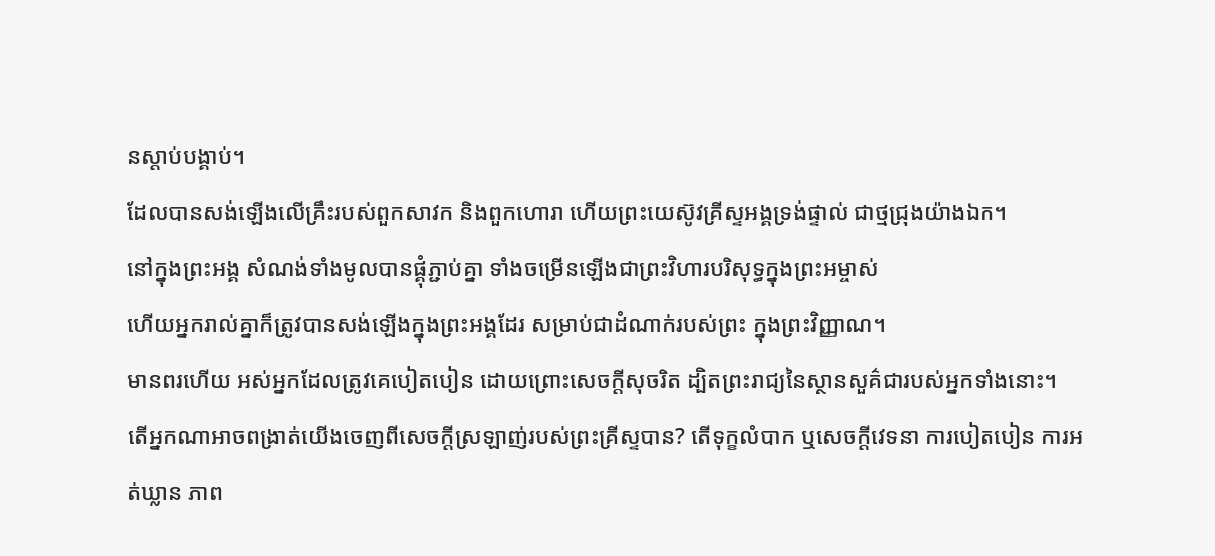នស្ដាប់បង្គាប់។
ដែលបានសង់ឡើងលើគ្រឹះរបស់ពួកសាវក និងពួកហោរា ហើយព្រះយេស៊ូវគ្រីស្ទអង្គទ្រង់ផ្ទាល់ ជាថ្មជ្រុងយ៉ាងឯក។
នៅក្នុងព្រះអង្គ សំណង់ទាំងមូលបានផ្គុំភ្ជាប់គ្នា ទាំងចម្រើនឡើងជាព្រះវិហារបរិសុទ្ធក្នុងព្រះអម្ចាស់
ហើយអ្នករាល់គ្នាក៏ត្រូវបានសង់ឡើងក្នុងព្រះអង្គដែរ សម្រាប់ជាដំណាក់របស់ព្រះ ក្នុងព្រះវិញ្ញាណ។
មានពរហើយ អស់អ្នកដែលត្រូវគេបៀតបៀន ដោយព្រោះសេចក្តីសុចរិត ដ្បិតព្រះរាជ្យនៃស្ថានសួគ៌ជារបស់អ្នកទាំងនោះ។
តើអ្នកណាអាចពង្រាត់យើងចេញពីសេចក្តីស្រឡាញ់របស់ព្រះគ្រីស្ទបាន? តើទុក្ខលំបាក ឬសេចក្ដីវេទនា ការបៀតបៀន ការអត់ឃ្លាន ភាព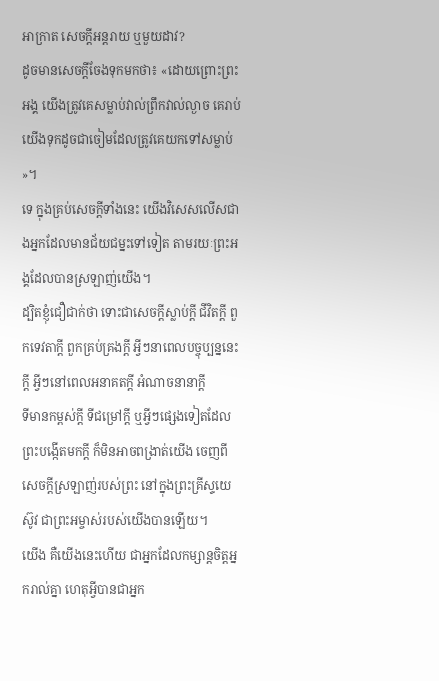អាក្រាត សេចក្តីអន្តរាយ ឬមួយដាវ?
ដូចមានសេចក្តីចែងទុកមកថា៖ «ដោយព្រោះព្រះអង្គ យើងត្រូវគេសម្លាប់វាល់ព្រឹកវាល់ល្ងាច គេរាប់យើងទុកដូចជាចៀមដែលត្រូវគេយកទៅសម្លាប់ »។
ទេ ក្នុងគ្រប់សេចក្តីទាំងនេះ យើងវិសេសលើសជាងអ្នកដែលមានជ័យជម្នះទៅទៀត តាមរយៈព្រះអង្គដែលបានស្រឡាញ់យើង។
ដ្បិតខ្ញុំជឿជាក់ថា ទោះជាសេចក្ដីស្លាប់ក្ដី ជីវិតក្ដី ពួកទេវតាក្ដី ពួកគ្រប់គ្រងក្ដី អ្វីៗនាពេលបច្ចុប្បន្ននេះក្ដី អ្វីៗនៅពេលអនាគតក្ដី អំណាចនានាក្ដី
ទីមានកម្ពស់ក្ដី ទីជម្រៅក្ដី ឬអ្វីៗផ្សេងទៀតដែលព្រះបង្កើតមកក្តី ក៏មិនអាចពង្រាត់យើង ចេញពីសេចក្តីស្រឡាញ់របស់ព្រះ នៅក្នុងព្រះគ្រីស្ទយេស៊ូវ ជាព្រះអម្ចាស់របស់យើងបានឡើយ។
យើង គឺយើងនេះហើយ ជាអ្នកដែលកម្សាន្តចិត្តអ្នករាល់គ្នា ហេតុអ្វីបានជាអ្នក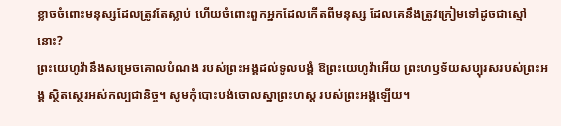ខ្លាចចំពោះមនុស្សដែលត្រូវតែស្លាប់ ហើយចំពោះពួកអ្នកដែលកើតពីមនុស្ស ដែលគេនឹងត្រូវក្រៀមទៅដូចជាស្មៅនោះ?
ព្រះយេហូវ៉ានឹងសម្រេចគោលបំណង របស់ព្រះអង្គដល់ទូលបង្គំ ឱព្រះយេហូវ៉ាអើយ ព្រះហឫទ័យសប្បុរសរបស់ព្រះអង្គ ស្ថិតស្ថេរអស់កល្បជានិច្ច។ សូមកុំបោះបង់ចោលស្នាព្រះហស្ត របស់ព្រះអង្គឡើយ។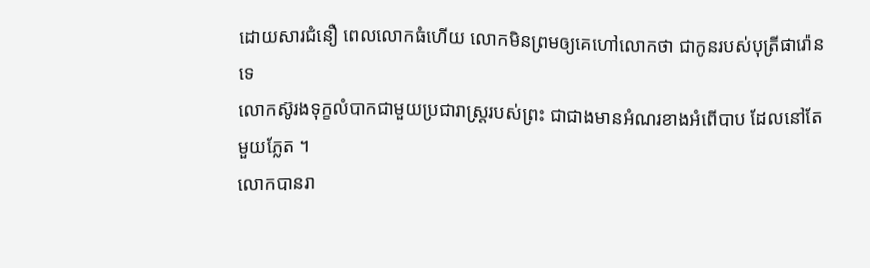ដោយសារជំនឿ ពេលលោកធំហើយ លោកមិនព្រមឲ្យគេហៅលោកថា ជាកូនរបស់បុត្រីផារ៉ោនទេ
លោកស៊ូរងទុក្ខលំបាកជាមួយប្រជារាស្ត្ររបស់ព្រះ ជាជាងមានអំណរខាងអំពើបាប ដែលនៅតែមួយភ្លែត ។
លោកបានរា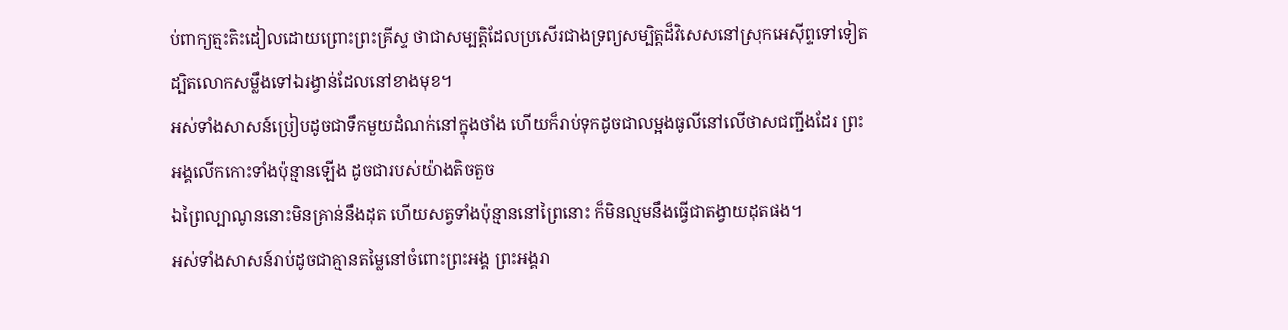ប់ពាក្យត្មះតិះដៀលដោយព្រោះព្រះគ្រីស្ទ ថាជាសម្បត្តិដែលប្រសើរជាងទ្រព្យសម្បិត្តដ៏វិសេសនៅស្រុកអេស៊ីព្ទទៅទៀត ដ្បិតលោកសម្លឹងទៅឯរង្វាន់ដែលនៅខាងមុខ។
អស់ទាំងសាសន៍ប្រៀបដូចជាទឹកមួយដំណក់នៅក្នុងថាំង ហើយក៏រាប់ទុកដូចជាលម្អងធូលីនៅលើថាសជញ្ជីងដែរ ព្រះអង្គលើកកោះទាំងប៉ុន្មានឡើង ដូចជារបស់យ៉ាងតិចតួច
ឯព្រៃល្បាណូននោះមិនគ្រាន់នឹងដុត ហើយសត្វទាំងប៉ុន្មាននៅព្រៃនោះ ក៏មិនល្មមនឹងធ្វើជាតង្វាយដុតផង។
អស់ទាំងសាសន៍រាប់ដូចជាគ្មានតម្លៃនៅចំពោះព្រះអង្គ ព្រះអង្គរា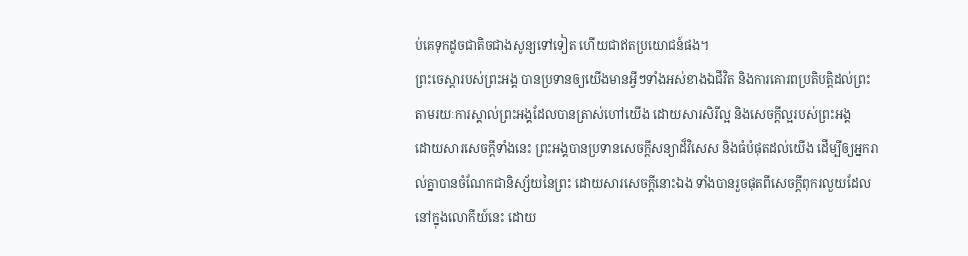ប់គេទុកដូចជាតិចជាងសូន្យទៅទៀត ហើយជាឥតប្រយោជន៍ផង។
ព្រះចេស្តារបស់ព្រះអង្គ បានប្រទានឲ្យយើងមានអ្វីៗទាំងអស់ខាងឯជីវិត និងការគោរពប្រតិបត្តិដល់ព្រះ តាមរយៈការស្គាល់ព្រះអង្គដែលបានត្រាស់ហៅយើង ដោយសារសិរីល្អ និងសេចក្ដីល្អរបស់ព្រះអង្គ
ដោយសារសេចក្ដីទាំងនេះ ព្រះអង្គបានប្រទានសេចក្ដីសន្យាដ៏វិសេស និងធំបំផុតដល់យើង ដើម្បីឲ្យអ្នករាល់គ្នាបានចំណែកជានិស្ស័យនៃព្រះ ដោយសារសេចក្ដីនោះឯង ទាំងបានរួចផុតពីសេចក្ដីពុករលួយដែលនៅក្នុងលោកីយ៍នេះ ដោយ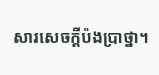សារសេចក្តីប៉ងប្រាថ្នា។